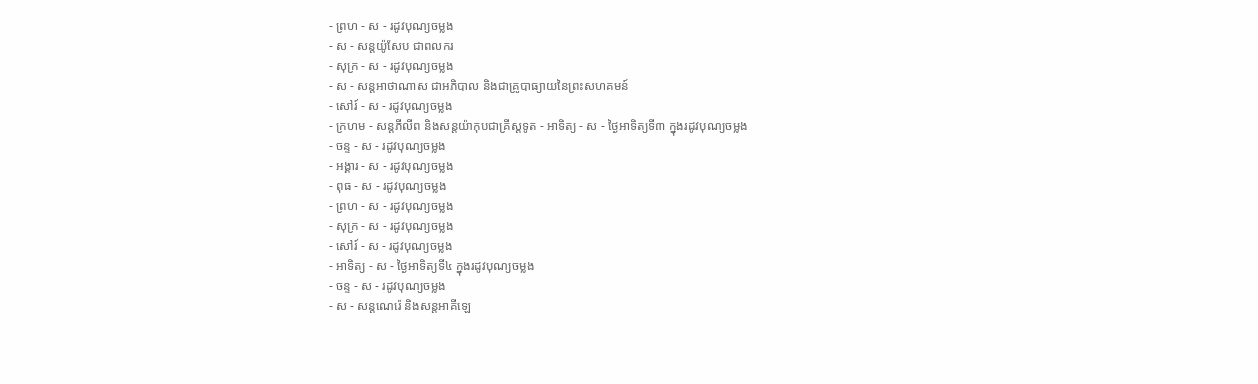- ព្រហ - ស - រដូវបុណ្យចម្លង
- ស - សន្ដយ៉ូសែប ជាពលករ
- សុក្រ - ស - រដូវបុណ្យចម្លង
- ស - សន្ដអាថាណាស ជាអភិបាល និងជាគ្រូបាធ្យាយនៃព្រះសហគមន៍
- សៅរ៍ - ស - រដូវបុណ្យចម្លង
- ក្រហម - សន្ដភីលីព និងសន្ដយ៉ាកុបជាគ្រីស្ដទូត - អាទិត្យ - ស - ថ្ងៃអាទិត្យទី៣ ក្នុងរដូវបុណ្យចម្លង
- ចន្ទ - ស - រដូវបុណ្យចម្លង
- អង្គារ - ស - រដូវបុណ្យចម្លង
- ពុធ - ស - រដូវបុណ្យចម្លង
- ព្រហ - ស - រដូវបុណ្យចម្លង
- សុក្រ - ស - រដូវបុណ្យចម្លង
- សៅរ៍ - ស - រដូវបុណ្យចម្លង
- អាទិត្យ - ស - ថ្ងៃអាទិត្យទី៤ ក្នុងរដូវបុណ្យចម្លង
- ចន្ទ - ស - រដូវបុណ្យចម្លង
- ស - សន្ដណេរ៉េ និងសន្ដអាគីឡេ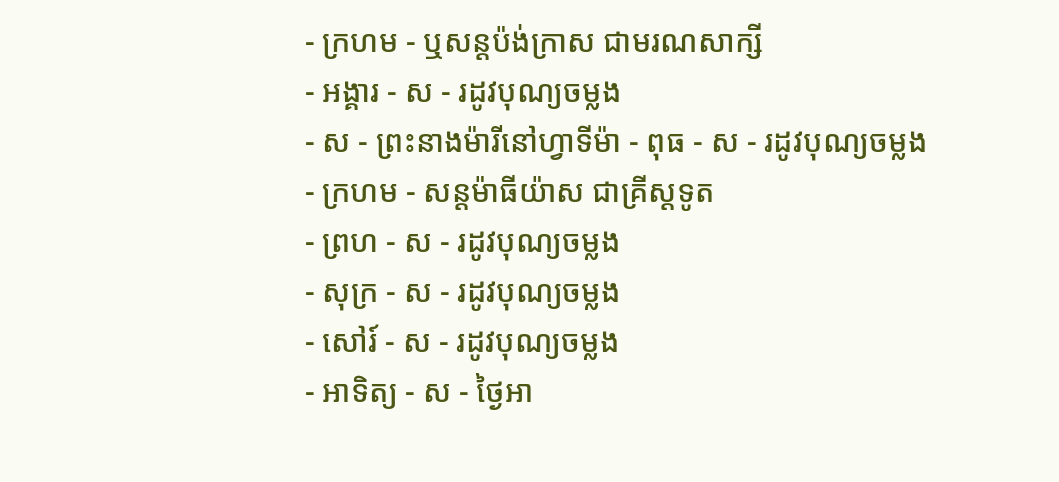- ក្រហម - ឬសន្ដប៉ង់ក្រាស ជាមរណសាក្សី
- អង្គារ - ស - រដូវបុណ្យចម្លង
- ស - ព្រះនាងម៉ារីនៅហ្វាទីម៉ា - ពុធ - ស - រដូវបុណ្យចម្លង
- ក្រហម - សន្ដម៉ាធីយ៉ាស ជាគ្រីស្ដទូត
- ព្រហ - ស - រដូវបុណ្យចម្លង
- សុក្រ - ស - រដូវបុណ្យចម្លង
- សៅរ៍ - ស - រដូវបុណ្យចម្លង
- អាទិត្យ - ស - ថ្ងៃអា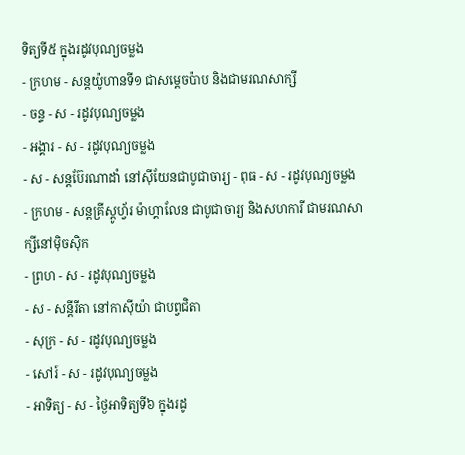ទិត្យទី៥ ក្នុងរដូវបុណ្យចម្លង
- ក្រហម - សន្ដយ៉ូហានទី១ ជាសម្ដេចប៉ាប និងជាមរណសាក្សី
- ចន្ទ - ស - រដូវបុណ្យចម្លង
- អង្គារ - ស - រដូវបុណ្យចម្លង
- ស - សន្ដប៊ែរណាដាំ នៅស៊ីយែនជាបូជាចារ្យ - ពុធ - ស - រដូវបុណ្យចម្លង
- ក្រហម - សន្ដគ្រីស្ដូហ្វ័រ ម៉ាហ្គាលែន ជាបូជាចារ្យ និងសហការី ជាមរណសាក្សីនៅម៉ិចស៊ិក
- ព្រហ - ស - រដូវបុណ្យចម្លង
- ស - សន្ដីរីតា នៅកាស៊ីយ៉ា ជាបព្វជិតា
- សុក្រ - ស - រដូវបុណ្យចម្លង
- សៅរ៍ - ស - រដូវបុណ្យចម្លង
- អាទិត្យ - ស - ថ្ងៃអាទិត្យទី៦ ក្នុងរដូ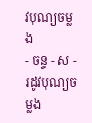វបុណ្យចម្លង
- ចន្ទ - ស - រដូវបុណ្យចម្លង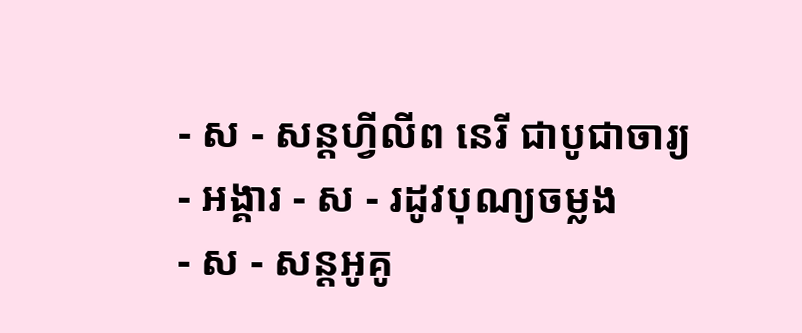- ស - សន្ដហ្វីលីព នេរី ជាបូជាចារ្យ
- អង្គារ - ស - រដូវបុណ្យចម្លង
- ស - សន្ដអូគូ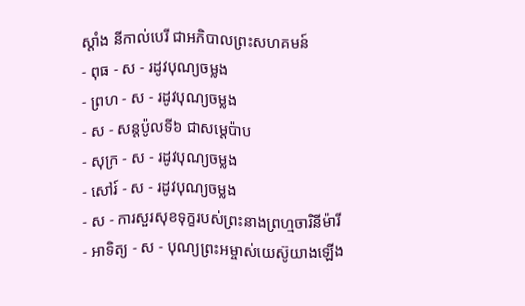ស្ដាំង នីកាល់បេរី ជាអភិបាលព្រះសហគមន៍
- ពុធ - ស - រដូវបុណ្យចម្លង
- ព្រហ - ស - រដូវបុណ្យចម្លង
- ស - សន្ដប៉ូលទី៦ ជាសម្ដេប៉ាប
- សុក្រ - ស - រដូវបុណ្យចម្លង
- សៅរ៍ - ស - រដូវបុណ្យចម្លង
- ស - ការសួរសុខទុក្ខរបស់ព្រះនាងព្រហ្មចារិនីម៉ារី
- អាទិត្យ - ស - បុណ្យព្រះអម្ចាស់យេស៊ូយាងឡើង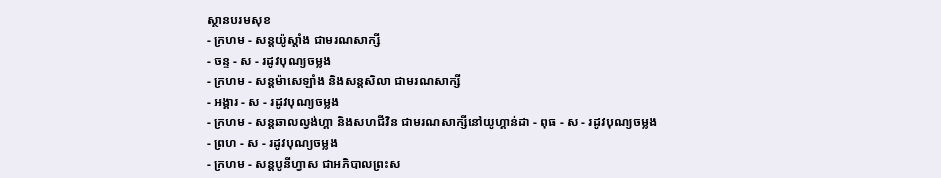ស្ថានបរមសុខ
- ក្រហម - សន្ដយ៉ូស្ដាំង ជាមរណសាក្សី
- ចន្ទ - ស - រដូវបុណ្យចម្លង
- ក្រហម - សន្ដម៉ាសេឡាំង និងសន្ដសិលា ជាមរណសាក្សី
- អង្គារ - ស - រដូវបុណ្យចម្លង
- ក្រហម - សន្ដឆាលល្វង់ហ្គា និងសហជីវិន ជាមរណសាក្សីនៅយូហ្គាន់ដា - ពុធ - ស - រដូវបុណ្យចម្លង
- ព្រហ - ស - រដូវបុណ្យចម្លង
- ក្រហម - សន្ដបូនីហ្វាស ជាអភិបាលព្រះស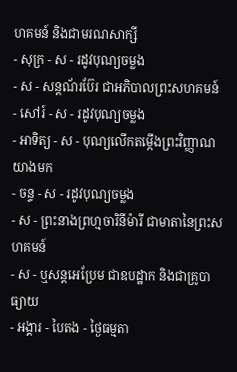ហគមន៍ និងជាមរណសាក្សី
- សុក្រ - ស - រដូវបុណ្យចម្លង
- ស - សន្ដណ័រប៊ែរ ជាអភិបាលព្រះសហគមន៍
- សៅរ៍ - ស - រដូវបុណ្យចម្លង
- អាទិត្យ - ស - បុណ្យលើកតម្កើងព្រះវិញ្ញាណយាងមក
- ចន្ទ - ស - រដូវបុណ្យចម្លង
- ស - ព្រះនាងព្រហ្មចារិនីម៉ារី ជាមាតានៃព្រះសហគមន៍
- ស - ឬសន្ដអេប្រែម ជាឧបដ្ឋាក និងជាគ្រូបាធ្យាយ
- អង្គារ - បៃតង - ថ្ងៃធម្មតា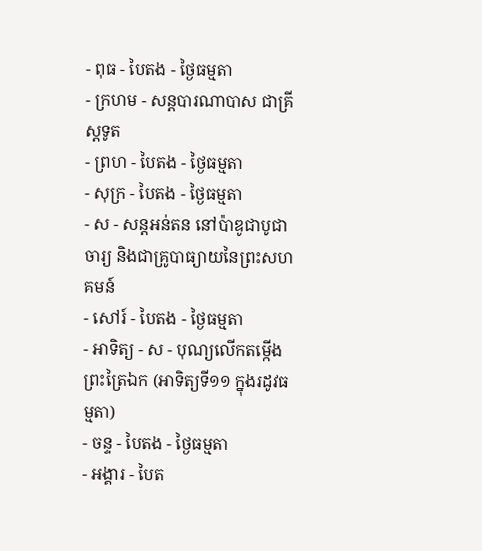- ពុធ - បៃតង - ថ្ងៃធម្មតា
- ក្រហម - សន្ដបារណាបាស ជាគ្រីស្ដទូត
- ព្រហ - បៃតង - ថ្ងៃធម្មតា
- សុក្រ - បៃតង - ថ្ងៃធម្មតា
- ស - សន្ដអន់តន នៅប៉ាឌូជាបូជាចារ្យ និងជាគ្រូបាធ្យាយនៃព្រះសហគមន៍
- សៅរ៍ - បៃតង - ថ្ងៃធម្មតា
- អាទិត្យ - ស - បុណ្យលើកតម្កើងព្រះត្រៃឯក (អាទិត្យទី១១ ក្នុងរដូវធម្មតា)
- ចន្ទ - បៃតង - ថ្ងៃធម្មតា
- អង្គារ - បៃត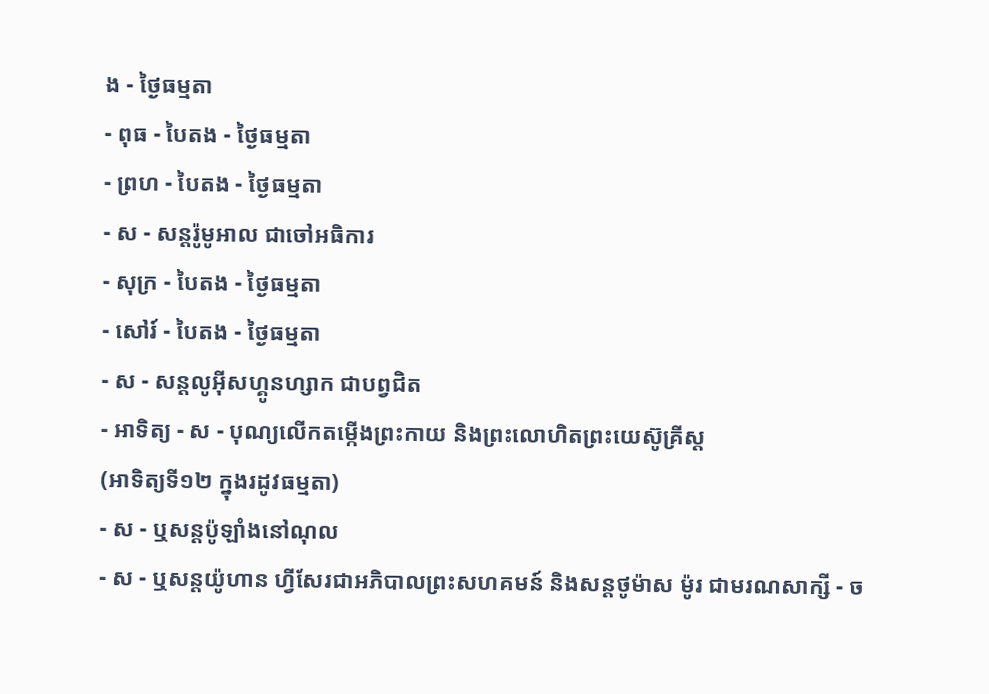ង - ថ្ងៃធម្មតា
- ពុធ - បៃតង - ថ្ងៃធម្មតា
- ព្រហ - បៃតង - ថ្ងៃធម្មតា
- ស - សន្ដរ៉ូមូអាល ជាចៅអធិការ
- សុក្រ - បៃតង - ថ្ងៃធម្មតា
- សៅរ៍ - បៃតង - ថ្ងៃធម្មតា
- ស - សន្ដលូអ៊ីសហ្គូនហ្សាក ជាបព្វជិត
- អាទិត្យ - ស - បុណ្យលើកតម្កើងព្រះកាយ និងព្រះលោហិតព្រះយេស៊ូគ្រីស្ដ
(អាទិត្យទី១២ ក្នុងរដូវធម្មតា)
- ស - ឬសន្ដប៉ូឡាំងនៅណុល
- ស - ឬសន្ដយ៉ូហាន ហ្វីសែរជាអភិបាលព្រះសហគមន៍ និងសន្ដថូម៉ាស ម៉ូរ ជាមរណសាក្សី - ច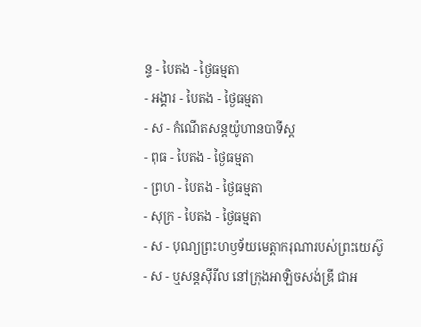ន្ទ - បៃតង - ថ្ងៃធម្មតា
- អង្គារ - បៃតង - ថ្ងៃធម្មតា
- ស - កំណើតសន្ដយ៉ូហានបាទីស្ដ
- ពុធ - បៃតង - ថ្ងៃធម្មតា
- ព្រហ - បៃតង - ថ្ងៃធម្មតា
- សុក្រ - បៃតង - ថ្ងៃធម្មតា
- ស - បុណ្យព្រះហឫទ័យមេត្ដាករុណារបស់ព្រះយេស៊ូ
- ស - ឬសន្ដស៊ីរីល នៅក្រុងអាឡិចសង់ឌ្រី ជាអ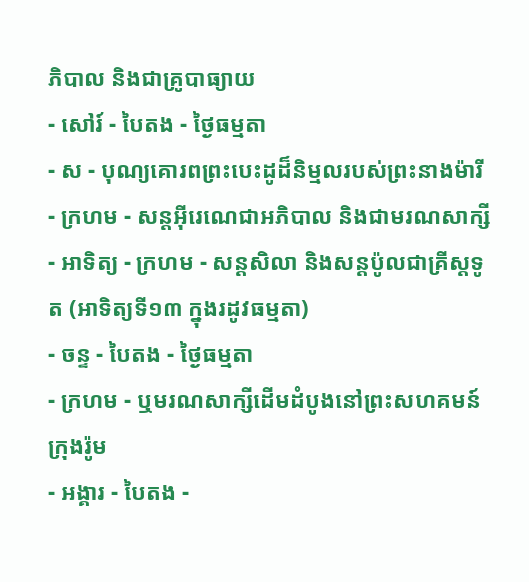ភិបាល និងជាគ្រូបាធ្យាយ
- សៅរ៍ - បៃតង - ថ្ងៃធម្មតា
- ស - បុណ្យគោរពព្រះបេះដូដ៏និម្មលរបស់ព្រះនាងម៉ារី
- ក្រហម - សន្ដអ៊ីរេណេជាអភិបាល និងជាមរណសាក្សី
- អាទិត្យ - ក្រហម - សន្ដសិលា និងសន្ដប៉ូលជាគ្រីស្ដទូត (អាទិត្យទី១៣ ក្នុងរដូវធម្មតា)
- ចន្ទ - បៃតង - ថ្ងៃធម្មតា
- ក្រហម - ឬមរណសាក្សីដើមដំបូងនៅព្រះសហគមន៍ក្រុងរ៉ូម
- អង្គារ - បៃតង -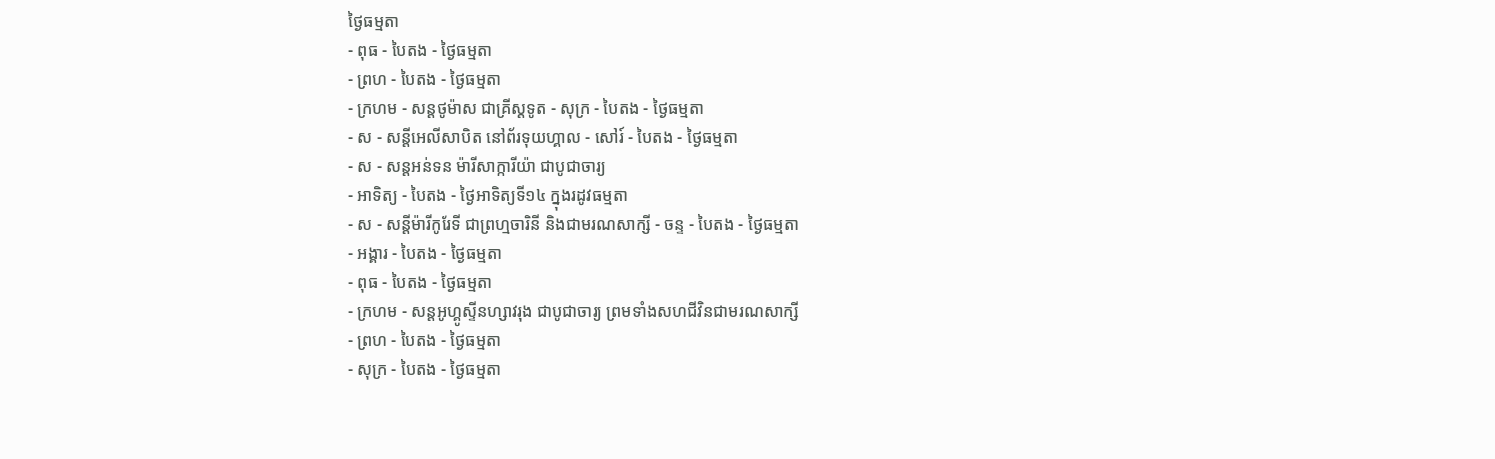ថ្ងៃធម្មតា
- ពុធ - បៃតង - ថ្ងៃធម្មតា
- ព្រហ - បៃតង - ថ្ងៃធម្មតា
- ក្រហម - សន្ដថូម៉ាស ជាគ្រីស្ដទូត - សុក្រ - បៃតង - ថ្ងៃធម្មតា
- ស - សន្ដីអេលីសាបិត នៅព័រទុយហ្គាល - សៅរ៍ - បៃតង - ថ្ងៃធម្មតា
- ស - សន្ដអន់ទន ម៉ារីសាក្ការីយ៉ា ជាបូជាចារ្យ
- អាទិត្យ - បៃតង - ថ្ងៃអាទិត្យទី១៤ ក្នុងរដូវធម្មតា
- ស - សន្ដីម៉ារីកូរែទី ជាព្រហ្មចារិនី និងជាមរណសាក្សី - ចន្ទ - បៃតង - ថ្ងៃធម្មតា
- អង្គារ - បៃតង - ថ្ងៃធម្មតា
- ពុធ - បៃតង - ថ្ងៃធម្មតា
- ក្រហម - សន្ដអូហ្គូស្ទីនហ្សាវរុង ជាបូជាចារ្យ ព្រមទាំងសហជីវិនជាមរណសាក្សី
- ព្រហ - បៃតង - ថ្ងៃធម្មតា
- សុក្រ - បៃតង - ថ្ងៃធម្មតា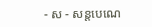- ស - សន្ដបេណេ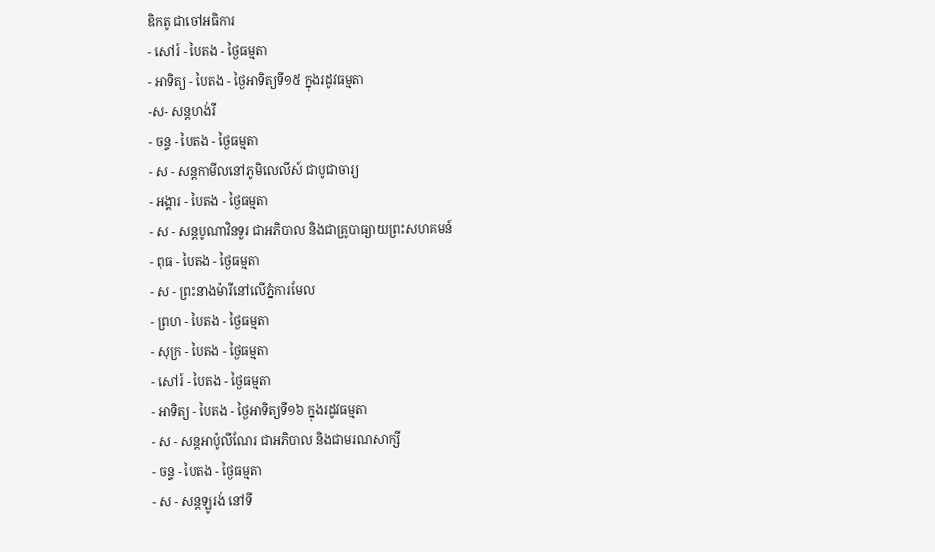ឌិកតូ ជាចៅអធិការ
- សៅរ៍ - បៃតង - ថ្ងៃធម្មតា
- អាទិត្យ - បៃតង - ថ្ងៃអាទិត្យទី១៥ ក្នុងរដូវធម្មតា
-ស- សន្ដហង់រី
- ចន្ទ - បៃតង - ថ្ងៃធម្មតា
- ស - សន្ដកាមីលនៅភូមិលេលីស៍ ជាបូជាចារ្យ
- អង្គារ - បៃតង - ថ្ងៃធម្មតា
- ស - សន្ដបូណាវិនទួរ ជាអភិបាល និងជាគ្រូបាធ្យាយព្រះសហគមន៍
- ពុធ - បៃតង - ថ្ងៃធម្មតា
- ស - ព្រះនាងម៉ារីនៅលើភ្នំការមែល
- ព្រហ - បៃតង - ថ្ងៃធម្មតា
- សុក្រ - បៃតង - ថ្ងៃធម្មតា
- សៅរ៍ - បៃតង - ថ្ងៃធម្មតា
- អាទិត្យ - បៃតង - ថ្ងៃអាទិត្យទី១៦ ក្នុងរដូវធម្មតា
- ស - សន្ដអាប៉ូលីណែរ ជាអភិបាល និងជាមរណសាក្សី
- ចន្ទ - បៃតង - ថ្ងៃធម្មតា
- ស - សន្ដឡូរង់ នៅទី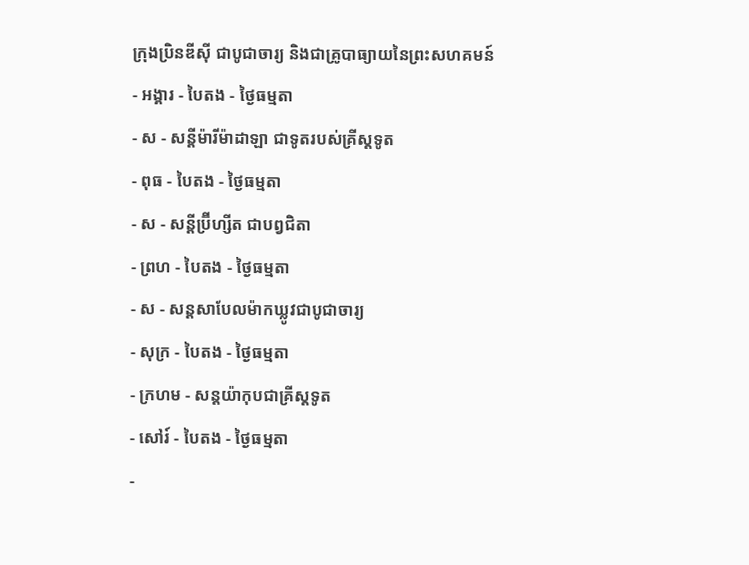ក្រុងប្រិនឌីស៊ី ជាបូជាចារ្យ និងជាគ្រូបាធ្យាយនៃព្រះសហគមន៍
- អង្គារ - បៃតង - ថ្ងៃធម្មតា
- ស - សន្ដីម៉ារីម៉ាដាឡា ជាទូតរបស់គ្រីស្ដទូត
- ពុធ - បៃតង - ថ្ងៃធម្មតា
- ស - សន្ដីប្រ៊ីហ្សីត ជាបព្វជិតា
- ព្រហ - បៃតង - ថ្ងៃធម្មតា
- ស - សន្ដសាបែលម៉ាកឃ្លូវជាបូជាចារ្យ
- សុក្រ - បៃតង - ថ្ងៃធម្មតា
- ក្រហម - សន្ដយ៉ាកុបជាគ្រីស្ដទូត
- សៅរ៍ - បៃតង - ថ្ងៃធម្មតា
-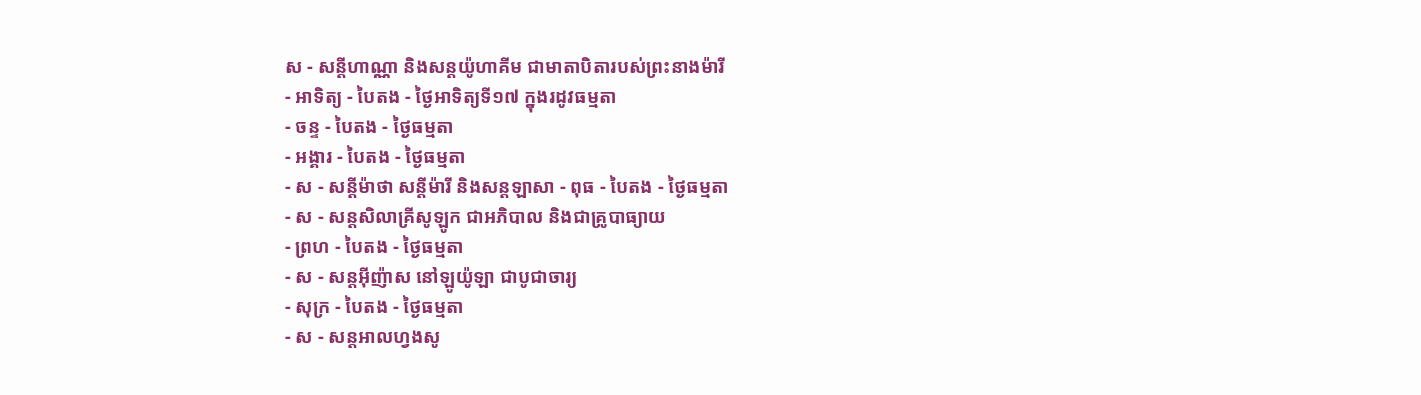ស - សន្ដីហាណ្ណា និងសន្ដយ៉ូហាគីម ជាមាតាបិតារបស់ព្រះនាងម៉ារី
- អាទិត្យ - បៃតង - ថ្ងៃអាទិត្យទី១៧ ក្នុងរដូវធម្មតា
- ចន្ទ - បៃតង - ថ្ងៃធម្មតា
- អង្គារ - បៃតង - ថ្ងៃធម្មតា
- ស - សន្ដីម៉ាថា សន្ដីម៉ារី និងសន្ដឡាសា - ពុធ - បៃតង - ថ្ងៃធម្មតា
- ស - សន្ដសិលាគ្រីសូឡូក ជាអភិបាល និងជាគ្រូបាធ្យាយ
- ព្រហ - បៃតង - ថ្ងៃធម្មតា
- ស - សន្ដអ៊ីញ៉ាស នៅឡូយ៉ូឡា ជាបូជាចារ្យ
- សុក្រ - បៃតង - ថ្ងៃធម្មតា
- ស - សន្ដអាលហ្វងសូ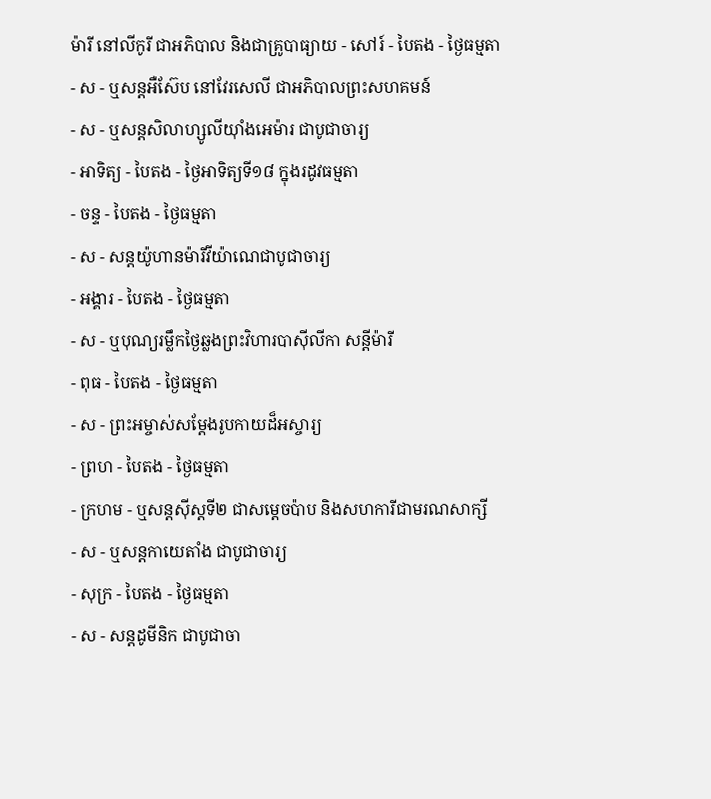ម៉ារី នៅលីកូរី ជាអភិបាល និងជាគ្រូបាធ្យាយ - សៅរ៍ - បៃតង - ថ្ងៃធម្មតា
- ស - ឬសន្ដអឺស៊ែប នៅវែរសេលី ជាអភិបាលព្រះសហគមន៍
- ស - ឬសន្ដសិលាហ្សូលីយ៉ាំងអេម៉ារ ជាបូជាចារ្យ
- អាទិត្យ - បៃតង - ថ្ងៃអាទិត្យទី១៨ ក្នុងរដូវធម្មតា
- ចន្ទ - បៃតង - ថ្ងៃធម្មតា
- ស - សន្ដយ៉ូហានម៉ារីវីយ៉ាណេជាបូជាចារ្យ
- អង្គារ - បៃតង - ថ្ងៃធម្មតា
- ស - ឬបុណ្យរម្លឹកថ្ងៃឆ្លងព្រះវិហារបាស៊ីលីកា សន្ដីម៉ារី
- ពុធ - បៃតង - ថ្ងៃធម្មតា
- ស - ព្រះអម្ចាស់សម្ដែងរូបកាយដ៏អស្ចារ្យ
- ព្រហ - បៃតង - ថ្ងៃធម្មតា
- ក្រហម - ឬសន្ដស៊ីស្ដទី២ ជាសម្ដេចប៉ាប និងសហការីជាមរណសាក្សី
- ស - ឬសន្ដកាយេតាំង ជាបូជាចារ្យ
- សុក្រ - បៃតង - ថ្ងៃធម្មតា
- ស - សន្ដដូមីនិក ជាបូជាចា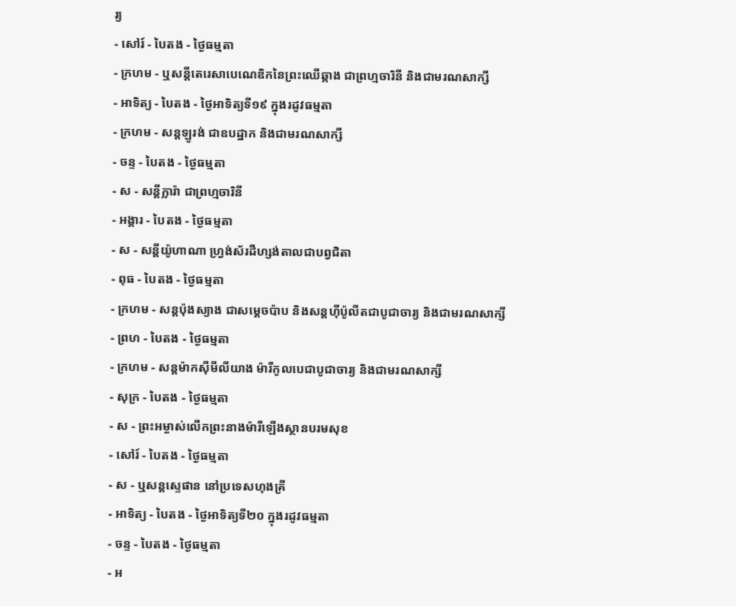រ្យ
- សៅរ៍ - បៃតង - ថ្ងៃធម្មតា
- ក្រហម - ឬសន្ដីតេរេសាបេណេឌិកនៃព្រះឈើឆ្កាង ជាព្រហ្មចារិនី និងជាមរណសាក្សី
- អាទិត្យ - បៃតង - ថ្ងៃអាទិត្យទី១៩ ក្នុងរដូវធម្មតា
- ក្រហម - សន្ដឡូរង់ ជាឧបដ្ឋាក និងជាមរណសាក្សី
- ចន្ទ - បៃតង - ថ្ងៃធម្មតា
- ស - សន្ដីក្លារ៉ា ជាព្រហ្មចារិនី
- អង្គារ - បៃតង - ថ្ងៃធម្មតា
- ស - សន្ដីយ៉ូហាណា ហ្វ្រង់ស័រដឺហ្សង់តាលជាបព្វជិតា
- ពុធ - បៃតង - ថ្ងៃធម្មតា
- ក្រហម - សន្ដប៉ុងស្យាង ជាសម្ដេចប៉ាប និងសន្ដហ៊ីប៉ូលីតជាបូជាចារ្យ និងជាមរណសាក្សី
- ព្រហ - បៃតង - ថ្ងៃធម្មតា
- ក្រហម - សន្ដម៉ាកស៊ីមីលីយាង ម៉ារីកូលបេជាបូជាចារ្យ និងជាមរណសាក្សី
- សុក្រ - បៃតង - ថ្ងៃធម្មតា
- ស - ព្រះអម្ចាស់លើកព្រះនាងម៉ារីឡើងស្ថានបរមសុខ
- សៅរ៍ - បៃតង - ថ្ងៃធម្មតា
- ស - ឬសន្ដស្ទេផាន នៅប្រទេសហុងគ្រី
- អាទិត្យ - បៃតង - ថ្ងៃអាទិត្យទី២០ ក្នុងរដូវធម្មតា
- ចន្ទ - បៃតង - ថ្ងៃធម្មតា
- អ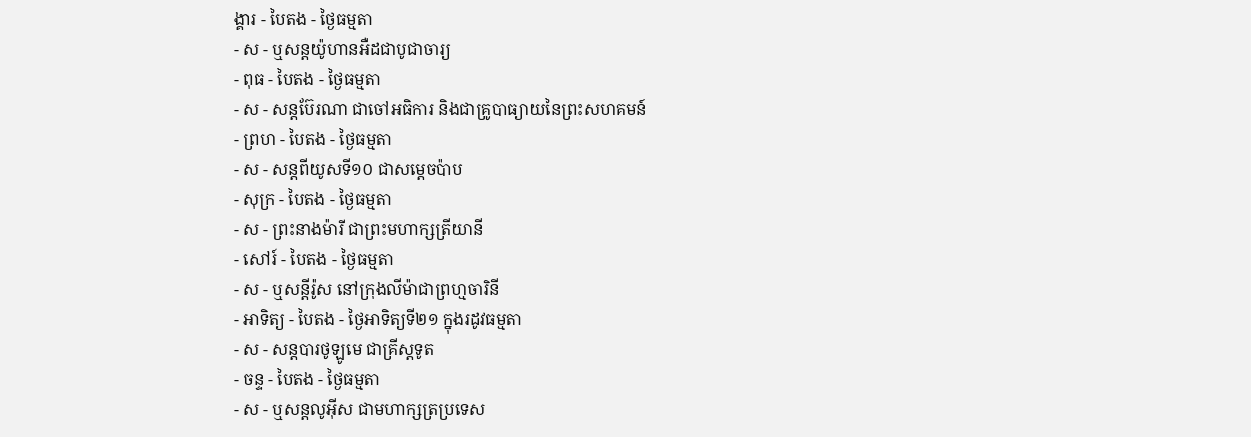ង្គារ - បៃតង - ថ្ងៃធម្មតា
- ស - ឬសន្ដយ៉ូហានអឺដជាបូជាចារ្យ
- ពុធ - បៃតង - ថ្ងៃធម្មតា
- ស - សន្ដប៊ែរណា ជាចៅអធិការ និងជាគ្រូបាធ្យាយនៃព្រះសហគមន៍
- ព្រហ - បៃតង - ថ្ងៃធម្មតា
- ស - សន្ដពីយូសទី១០ ជាសម្ដេចប៉ាប
- សុក្រ - បៃតង - ថ្ងៃធម្មតា
- ស - ព្រះនាងម៉ារី ជាព្រះមហាក្សត្រីយានី
- សៅរ៍ - បៃតង - ថ្ងៃធម្មតា
- ស - ឬសន្ដីរ៉ូស នៅក្រុងលីម៉ាជាព្រហ្មចារិនី
- អាទិត្យ - បៃតង - ថ្ងៃអាទិត្យទី២១ ក្នុងរដូវធម្មតា
- ស - សន្ដបារថូឡូមេ ជាគ្រីស្ដទូត
- ចន្ទ - បៃតង - ថ្ងៃធម្មតា
- ស - ឬសន្ដលូអ៊ីស ជាមហាក្សត្រប្រទេស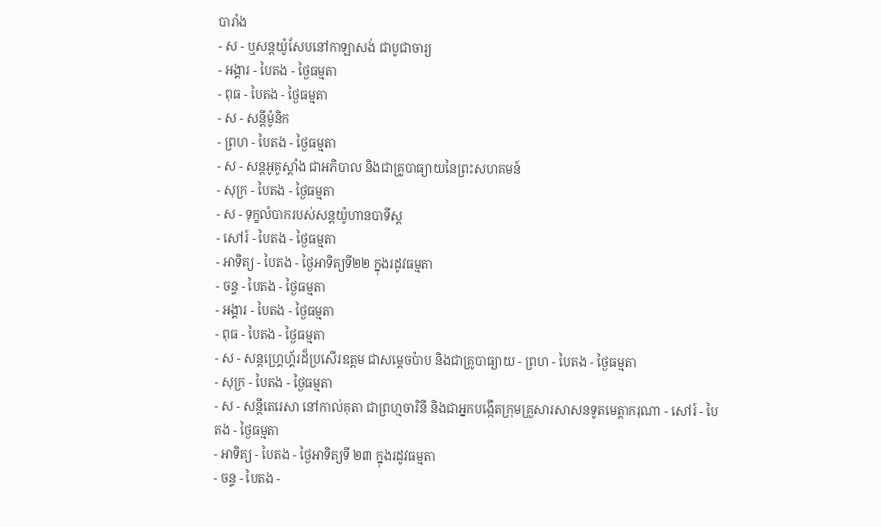បារាំង
- ស - ឬសន្ដយ៉ូសែបនៅកាឡាសង់ ជាបូជាចារ្យ
- អង្គារ - បៃតង - ថ្ងៃធម្មតា
- ពុធ - បៃតង - ថ្ងៃធម្មតា
- ស - សន្ដីម៉ូនិក
- ព្រហ - បៃតង - ថ្ងៃធម្មតា
- ស - សន្ដអូគូស្ដាំង ជាអភិបាល និងជាគ្រូបាធ្យាយនៃព្រះសហគមន៍
- សុក្រ - បៃតង - ថ្ងៃធម្មតា
- ស - ទុក្ខលំបាករបស់សន្ដយ៉ូហានបាទីស្ដ
- សៅរ៍ - បៃតង - ថ្ងៃធម្មតា
- អាទិត្យ - បៃតង - ថ្ងៃអាទិត្យទី២២ ក្នុងរដូវធម្មតា
- ចន្ទ - បៃតង - ថ្ងៃធម្មតា
- អង្គារ - បៃតង - ថ្ងៃធម្មតា
- ពុធ - បៃតង - ថ្ងៃធម្មតា
- ស - សន្ដហ្គ្រេហ្គ័រដ៏ប្រសើរឧត្ដម ជាសម្ដេចប៉ាប និងជាគ្រូបាធ្យាយ - ព្រហ - បៃតង - ថ្ងៃធម្មតា
- សុក្រ - បៃតង - ថ្ងៃធម្មតា
- ស - សន្ដីតេរេសា នៅកាល់គុតា ជាព្រហ្មចារិនី និងជាអ្នកបង្កើតក្រុមគ្រួសារសាសនទូតមេត្ដាករុណា - សៅរ៍ - បៃតង - ថ្ងៃធម្មតា
- អាទិត្យ - បៃតង - ថ្ងៃអាទិត្យទី ២៣ ក្នុងរដូវធម្មតា
- ចន្ទ - បៃតង -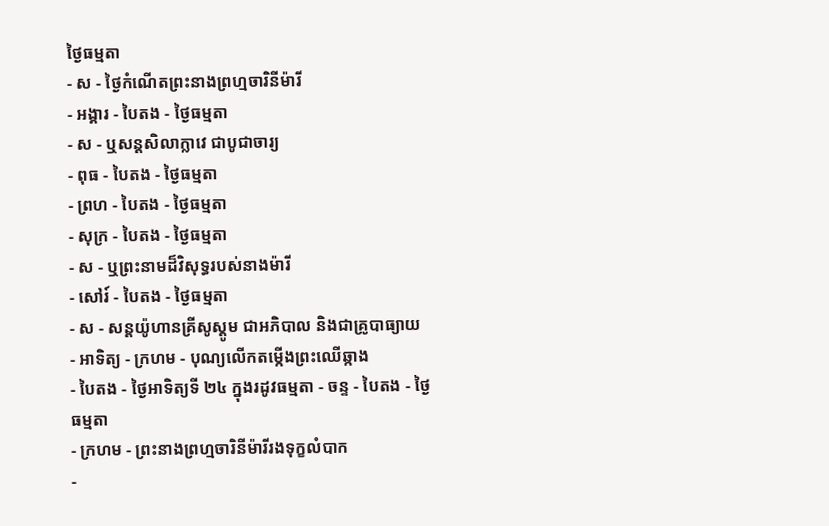ថ្ងៃធម្មតា
- ស - ថ្ងៃកំណើតព្រះនាងព្រហ្មចារិនីម៉ារី
- អង្គារ - បៃតង - ថ្ងៃធម្មតា
- ស - ឬសន្ដសិលាក្លាវេ ជាបូជាចារ្យ
- ពុធ - បៃតង - ថ្ងៃធម្មតា
- ព្រហ - បៃតង - ថ្ងៃធម្មតា
- សុក្រ - បៃតង - ថ្ងៃធម្មតា
- ស - ឬព្រះនាមដ៏វិសុទ្ធរបស់នាងម៉ារី
- សៅរ៍ - បៃតង - ថ្ងៃធម្មតា
- ស - សន្ដយ៉ូហានគ្រីសូស្ដូម ជាអភិបាល និងជាគ្រូបាធ្យាយ
- អាទិត្យ - ក្រហម - បុណ្យលើកតម្កើងព្រះឈើឆ្កាង
- បៃតង - ថ្ងៃអាទិត្យទី ២៤ ក្នុងរដូវធម្មតា - ចន្ទ - បៃតង - ថ្ងៃធម្មតា
- ក្រហម - ព្រះនាងព្រហ្មចារិនីម៉ារីរងទុក្ខលំបាក
-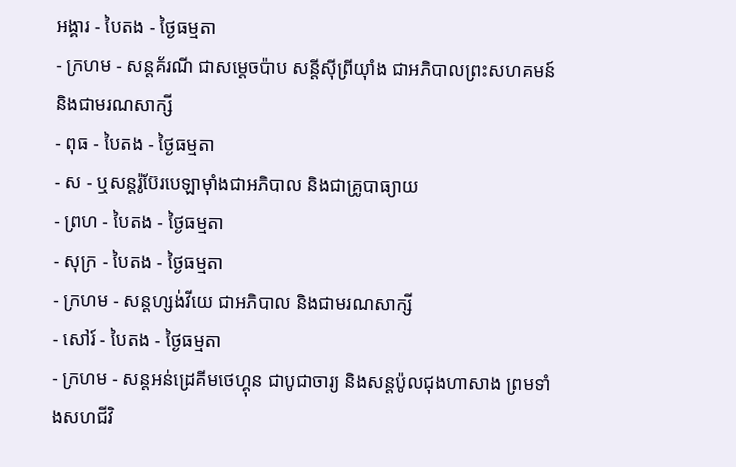អង្គារ - បៃតង - ថ្ងៃធម្មតា
- ក្រហម - សន្ដគ័រណី ជាសម្ដេចប៉ាប សន្ដីស៊ីព្រីយ៉ាំង ជាអភិបាលព្រះសហគមន៍ និងជាមរណសាក្សី
- ពុធ - បៃតង - ថ្ងៃធម្មតា
- ស - ឬសន្ដរ៉ូប៊ែរបេឡាម៉ាំងជាអភិបាល និងជាគ្រូបាធ្យាយ
- ព្រហ - បៃតង - ថ្ងៃធម្មតា
- សុក្រ - បៃតង - ថ្ងៃធម្មតា
- ក្រហម - សន្ដហ្សង់វីយេ ជាអភិបាល និងជាមរណសាក្សី
- សៅរ៍ - បៃតង - ថ្ងៃធម្មតា
- ក្រហម - សន្ដអន់ដ្រេគីមថេហ្គុន ជាបូជាចារ្យ និងសន្ដប៉ូលជុងហាសាង ព្រមទាំងសហជីវិ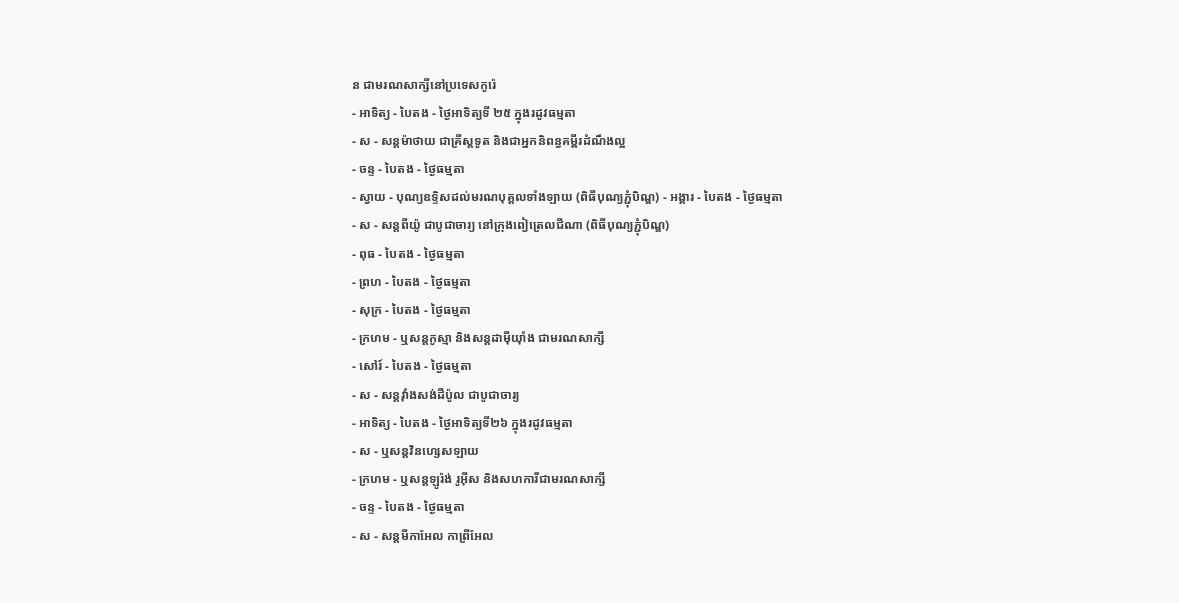ន ជាមរណសាក្សីនៅប្រទេសកូរ៉េ
- អាទិត្យ - បៃតង - ថ្ងៃអាទិត្យទី ២៥ ក្នុងរដូវធម្មតា
- ស - សន្ដម៉ាថាយ ជាគ្រីស្ដទូត និងជាអ្នកនិពន្ធគម្ពីរដំណឹងល្អ
- ចន្ទ - បៃតង - ថ្ងៃធម្មតា
- ស្វាយ - បុណ្យឧទ្ទិសដល់មរណបុគ្គលទាំងឡាយ (ពិធីបុណ្យភ្ជុំបិណ្ឌ) - អង្គារ - បៃតង - ថ្ងៃធម្មតា
- ស - សន្ដពីយ៉ូ ជាបូជាចារ្យ នៅក្រុងពៀត្រេលជីណា (ពិធីបុណ្យភ្ជុំបិណ្ឌ)
- ពុធ - បៃតង - ថ្ងៃធម្មតា
- ព្រហ - បៃតង - ថ្ងៃធម្មតា
- សុក្រ - បៃតង - ថ្ងៃធម្មតា
- ក្រហម - ឬសន្ដកូស្មា និងសន្ដដាម៉ីយ៉ាំង ជាមរណសាក្សី
- សៅរ៍ - បៃតង - ថ្ងៃធម្មតា
- ស - សន្ដវ៉ាំងសង់ដឺប៉ូល ជាបូជាចារ្យ
- អាទិត្យ - បៃតង - ថ្ងៃអាទិត្យទី២៦ ក្នុងរដូវធម្មតា
- ស - ឬសន្ដវិនហ្សេសឡាយ
- ក្រហម - ឬសន្ដឡូរ៉ង់ រូអ៊ីស និងសហការីជាមរណសាក្សី
- ចន្ទ - បៃតង - ថ្ងៃធម្មតា
- ស - សន្ដមីកាអែល កាព្រីអែល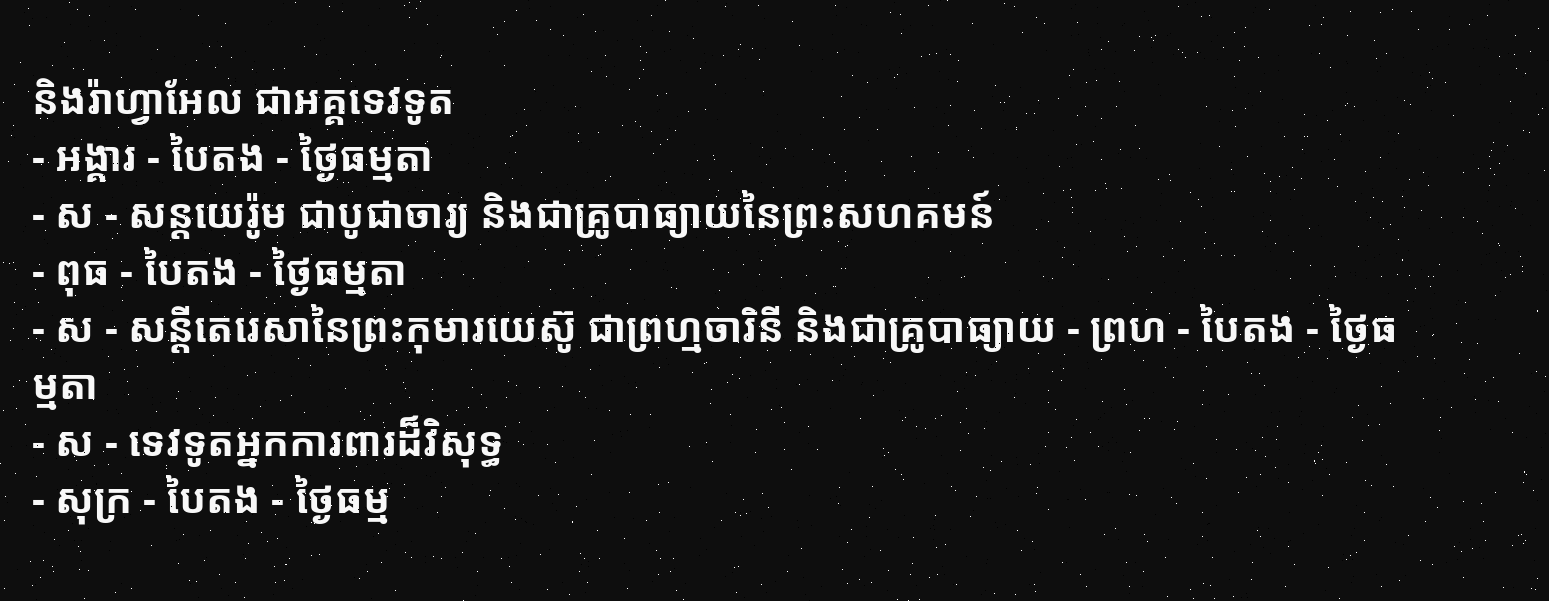និងរ៉ាហ្វាអែល ជាអគ្គទេវទូត
- អង្គារ - បៃតង - ថ្ងៃធម្មតា
- ស - សន្ដយេរ៉ូម ជាបូជាចារ្យ និងជាគ្រូបាធ្យាយនៃព្រះសហគមន៍
- ពុធ - បៃតង - ថ្ងៃធម្មតា
- ស - សន្ដីតេរេសានៃព្រះកុមារយេស៊ូ ជាព្រហ្មចារិនី និងជាគ្រូបាធ្យាយ - ព្រហ - បៃតង - ថ្ងៃធម្មតា
- ស - ទេវទូតអ្នកការពារដ៏វិសុទ្ធ
- សុក្រ - បៃតង - ថ្ងៃធម្ម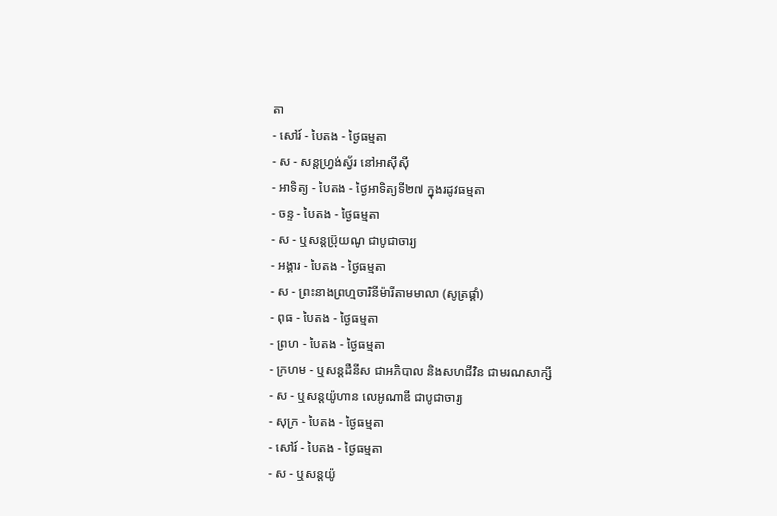តា
- សៅរ៍ - បៃតង - ថ្ងៃធម្មតា
- ស - សន្ដហ្វ្រង់ស្វ័រ នៅអាស៊ីស៊ី
- អាទិត្យ - បៃតង - ថ្ងៃអាទិត្យទី២៧ ក្នុងរដូវធម្មតា
- ចន្ទ - បៃតង - ថ្ងៃធម្មតា
- ស - ឬសន្ដប្រ៊ុយណូ ជាបូជាចារ្យ
- អង្គារ - បៃតង - ថ្ងៃធម្មតា
- ស - ព្រះនាងព្រហ្មចារិនីម៉ារីតាមមាលា (សូត្រផ្គាំ)
- ពុធ - បៃតង - ថ្ងៃធម្មតា
- ព្រហ - បៃតង - ថ្ងៃធម្មតា
- ក្រហម - ឬសន្ដដឺនីស ជាអភិបាល និងសហជីវិន ជាមរណសាក្សី
- ស - ឬសន្ដយ៉ូហាន លេអូណាឌី ជាបូជាចារ្យ
- សុក្រ - បៃតង - ថ្ងៃធម្មតា
- សៅរ៍ - បៃតង - ថ្ងៃធម្មតា
- ស - ឬសន្ដយ៉ូ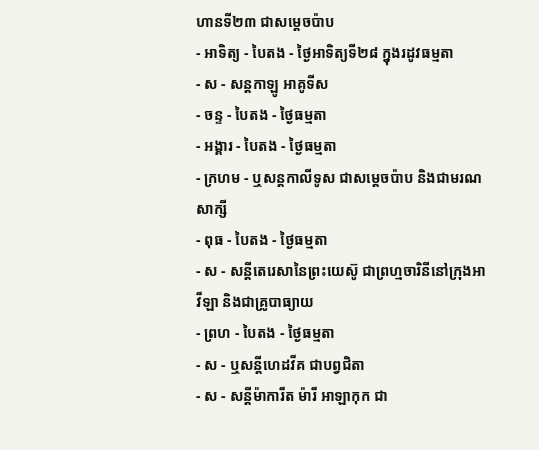ហានទី២៣ ជាសម្ដេចប៉ាប
- អាទិត្យ - បៃតង - ថ្ងៃអាទិត្យទី២៨ ក្នុងរដូវធម្មតា
- ស - សន្ដកាឡូ អាគូទីស
- ចន្ទ - បៃតង - ថ្ងៃធម្មតា
- អង្គារ - បៃតង - ថ្ងៃធម្មតា
- ក្រហម - ឬសន្ដកាលីទូស ជាសម្ដេចប៉ាប និងជាមរណសាក្សី
- ពុធ - បៃតង - ថ្ងៃធម្មតា
- ស - សន្ដីតេរេសានៃព្រះយេស៊ូ ជាព្រហ្មចារិនីនៅក្រុងអាវីឡា និងជាគ្រូបាធ្យាយ
- ព្រហ - បៃតង - ថ្ងៃធម្មតា
- ស - ឬសន្ដីហេដវីគ ជាបព្វជិតា
- ស - សន្ដីម៉ាការីត ម៉ារី អាឡាកុក ជា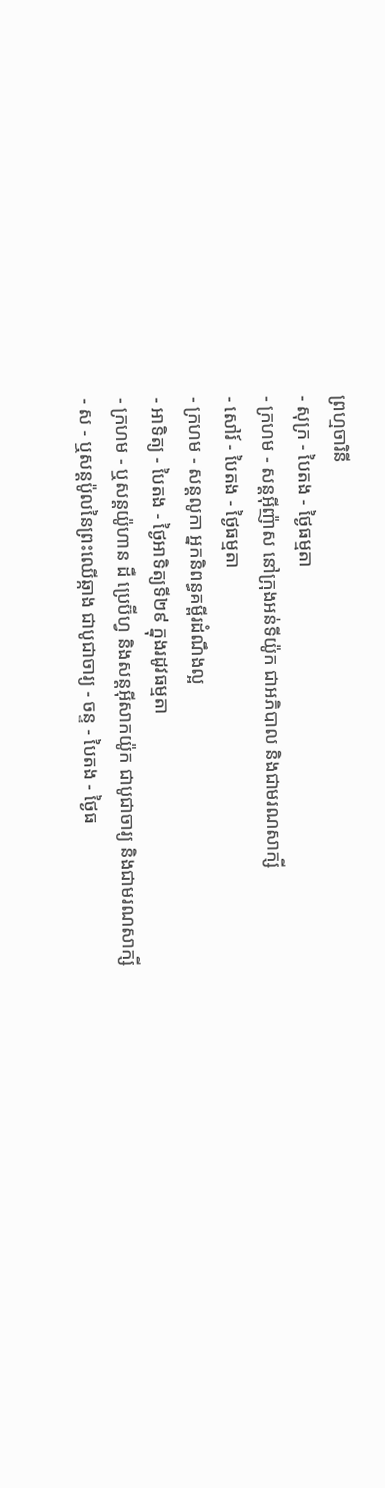ព្រហ្មចារិនី
- សុក្រ - បៃតង - ថ្ងៃធម្មតា
- ក្រហម - សន្ដអ៊ីញ៉ាស នៅក្រុងអន់ទីយ៉ូក ជាអភិបាល និងជាមរណសាក្សី
- សៅរ៍ - បៃតង - ថ្ងៃធម្មតា
- ក្រហម - សន្ដលូកា អ្នកនិពន្ធគម្ពីរដំណឹងល្អ
- អាទិត្យ - បៃតង - ថ្ងៃអាទិត្យទី២៩ ក្នុងរដូវធម្មតា
- ក្រហម - ឬសន្ដយ៉ូហាន ដឺ ប្រេប៊ីហ្វ និងសន្ដអ៊ីសាកយ៉ូក ជាបូជាចារ្យ និងជាមរណសាក្សី
- ស - ឬសន្ដប៉ូលនៃព្រះឈើឆ្កាង ជាបូជាចារ្យ - ចន្ទ - បៃតង - ថ្ងៃធ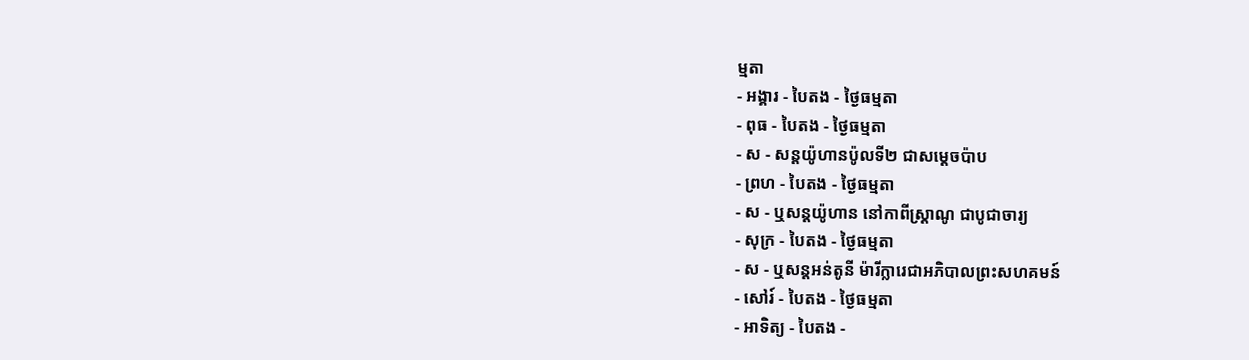ម្មតា
- អង្គារ - បៃតង - ថ្ងៃធម្មតា
- ពុធ - បៃតង - ថ្ងៃធម្មតា
- ស - សន្ដយ៉ូហានប៉ូលទី២ ជាសម្ដេចប៉ាប
- ព្រហ - បៃតង - ថ្ងៃធម្មតា
- ស - ឬសន្ដយ៉ូហាន នៅកាពីស្រ្ដាណូ ជាបូជាចារ្យ
- សុក្រ - បៃតង - ថ្ងៃធម្មតា
- ស - ឬសន្ដអន់តូនី ម៉ារីក្លារេជាអភិបាលព្រះសហគមន៍
- សៅរ៍ - បៃតង - ថ្ងៃធម្មតា
- អាទិត្យ - បៃតង -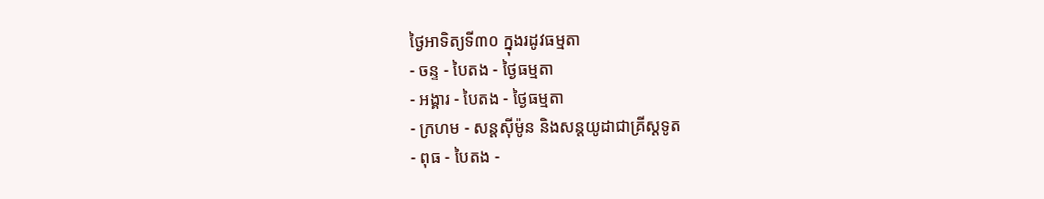ថ្ងៃអាទិត្យទី៣០ ក្នុងរដូវធម្មតា
- ចន្ទ - បៃតង - ថ្ងៃធម្មតា
- អង្គារ - បៃតង - ថ្ងៃធម្មតា
- ក្រហម - សន្ដស៊ីម៉ូន និងសន្ដយូដាជាគ្រីស្ដទូត
- ពុធ - បៃតង -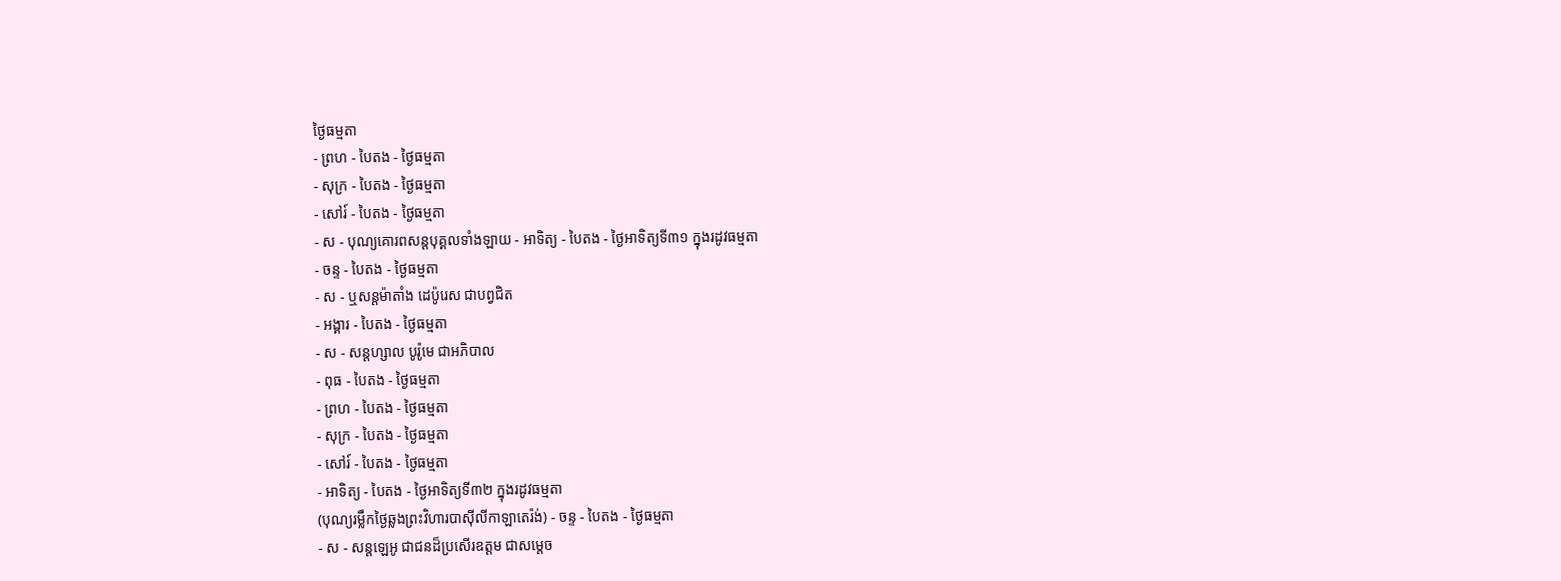ថ្ងៃធម្មតា
- ព្រហ - បៃតង - ថ្ងៃធម្មតា
- សុក្រ - បៃតង - ថ្ងៃធម្មតា
- សៅរ៍ - បៃតង - ថ្ងៃធម្មតា
- ស - បុណ្យគោរពសន្ដបុគ្គលទាំងឡាយ - អាទិត្យ - បៃតង - ថ្ងៃអាទិត្យទី៣១ ក្នុងរដូវធម្មតា
- ចន្ទ - បៃតង - ថ្ងៃធម្មតា
- ស - ឬសន្ដម៉ាតាំង ដេប៉ូរេស ជាបព្វជិត
- អង្គារ - បៃតង - ថ្ងៃធម្មតា
- ស - សន្ដហ្សាល បូរ៉ូមេ ជាអភិបាល
- ពុធ - បៃតង - ថ្ងៃធម្មតា
- ព្រហ - បៃតង - ថ្ងៃធម្មតា
- សុក្រ - បៃតង - ថ្ងៃធម្មតា
- សៅរ៍ - បៃតង - ថ្ងៃធម្មតា
- អាទិត្យ - បៃតង - ថ្ងៃអាទិត្យទី៣២ ក្នុងរដូវធម្មតា
(បុណ្យរម្លឹកថ្ងៃឆ្លងព្រះវិហារបាស៊ីលីកាឡាតេរ៉ង់) - ចន្ទ - បៃតង - ថ្ងៃធម្មតា
- ស - សន្ដឡេអូ ជាជនដ៏ប្រសើរឧត្ដម ជាសម្ដេច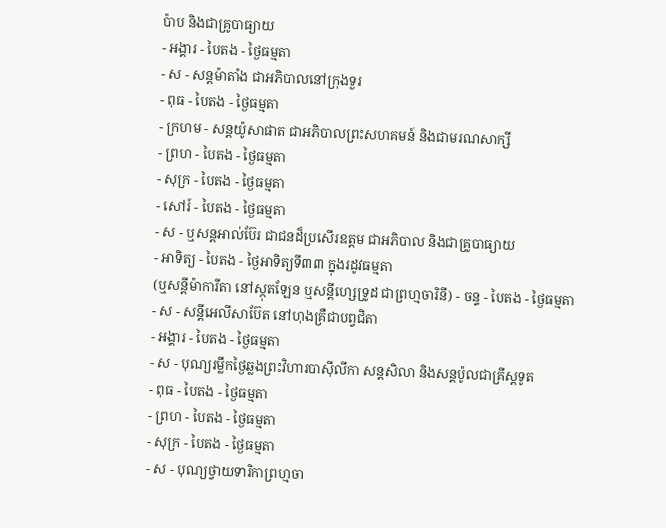ប៉ាប និងជាគ្រូបាធ្យាយ
- អង្គារ - បៃតង - ថ្ងៃធម្មតា
- ស - សន្ដម៉ាតាំង ជាអភិបាលនៅក្រុងទួរ
- ពុធ - បៃតង - ថ្ងៃធម្មតា
- ក្រហម - សន្ដយ៉ូសាផាត ជាអភិបាលព្រះសហគមន៍ និងជាមរណសាក្សី
- ព្រហ - បៃតង - ថ្ងៃធម្មតា
- សុក្រ - បៃតង - ថ្ងៃធម្មតា
- សៅរ៍ - បៃតង - ថ្ងៃធម្មតា
- ស - ឬសន្ដអាល់ប៊ែរ ជាជនដ៏ប្រសើរឧត្ដម ជាអភិបាល និងជាគ្រូបាធ្យាយ
- អាទិត្យ - បៃតង - ថ្ងៃអាទិត្យទី៣៣ ក្នុងរដូវធម្មតា
(ឬសន្ដីម៉ាការីតា នៅស្កុតឡែន ឬសន្ដីហ្សេទ្រូដ ជាព្រហ្មចារិនី) - ចន្ទ - បៃតង - ថ្ងៃធម្មតា
- ស - សន្ដីអេលីសាប៊ែត នៅហុងគ្រឺជាបព្វជិតា
- អង្គារ - បៃតង - ថ្ងៃធម្មតា
- ស - បុណ្យរម្លឹកថ្ងៃឆ្លងព្រះវិហារបាស៊ីលីកា សន្ដសិលា និងសន្ដប៉ូលជាគ្រីស្ដទូត
- ពុធ - បៃតង - ថ្ងៃធម្មតា
- ព្រហ - បៃតង - ថ្ងៃធម្មតា
- សុក្រ - បៃតង - ថ្ងៃធម្មតា
- ស - បុណ្យថ្វាយទារិកាព្រហ្មចា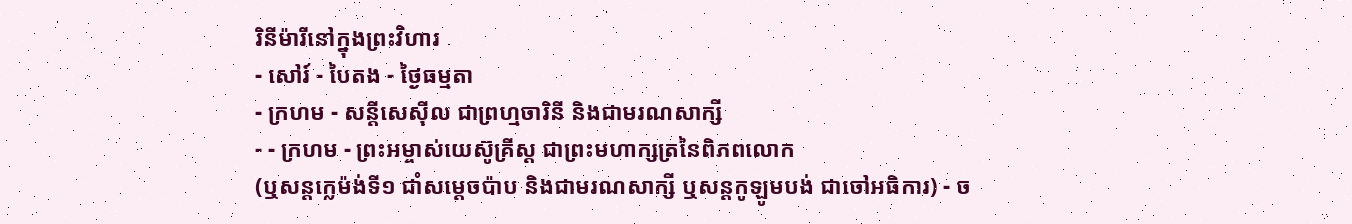រិនីម៉ារីនៅក្នុងព្រះវិហារ
- សៅរ៍ - បៃតង - ថ្ងៃធម្មតា
- ក្រហម - សន្ដីសេស៊ីល ជាព្រហ្មចារិនី និងជាមរណសាក្សី
- - ក្រហម - ព្រះអម្ចាស់យេស៊ូគ្រីស្ដ ជាព្រះមហាក្សត្រនៃពិភពលោក
(ឬសន្ដក្លេម៉ង់ទី១ ជាំសម្ដេចប៉ាប និងជាមរណសាក្សី ឬសន្ដកូឡូមបង់ ជាចៅអធិការ) - ច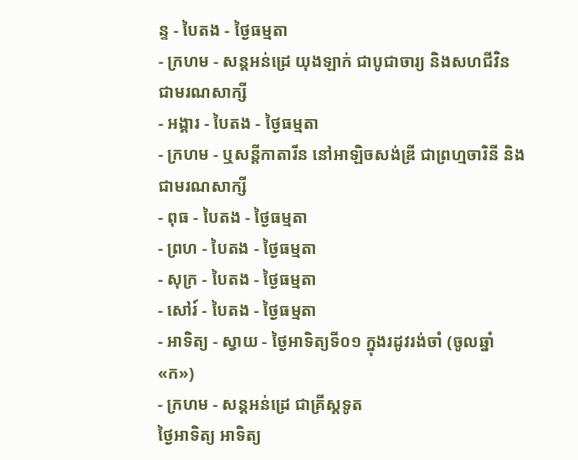ន្ទ - បៃតង - ថ្ងៃធម្មតា
- ក្រហម - សន្ដអន់ដ្រេ យុងឡាក់ ជាបូជាចារ្យ និងសហជីវិន ជាមរណសាក្សី
- អង្គារ - បៃតង - ថ្ងៃធម្មតា
- ក្រហម - ឬសន្ដីកាតារីន នៅអាឡិចសង់ឌ្រី ជាព្រហ្មចារិនី និងជាមរណសាក្សី
- ពុធ - បៃតង - ថ្ងៃធម្មតា
- ព្រហ - បៃតង - ថ្ងៃធម្មតា
- សុក្រ - បៃតង - ថ្ងៃធម្មតា
- សៅរ៍ - បៃតង - ថ្ងៃធម្មតា
- អាទិត្យ - ស្វាយ - ថ្ងៃអាទិត្យទី០១ ក្នុងរដូវរង់ចាំ (ចូលឆ្នាំ «ក»)
- ក្រហម - សន្ដអន់ដ្រេ ជាគ្រីស្ដទូត
ថ្ងៃអាទិត្យ អាទិត្យ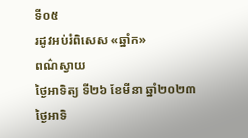ទី០៥
រដូវអប់រំពិសេស «ឆ្នាំក»
ពណ៌ស្វាយ
ថ្ងៃអាទិត្យ ទី២៦ ខែមីនា ឆ្នាំ២០២៣
ថ្ងៃអាទិ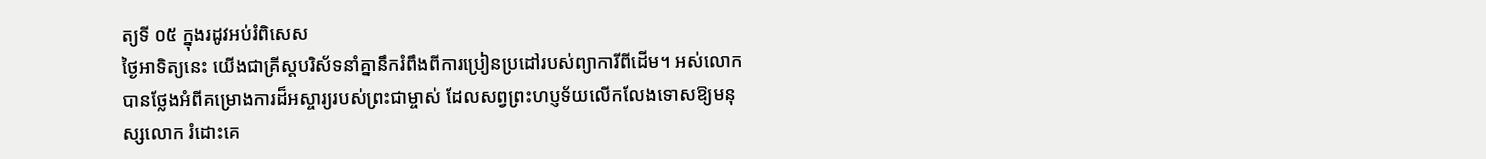ត្យទី ០៥ ក្នុងរដូវអប់រំពិសេស
ថ្ងៃអាទិត្យនេះ យើងជាគ្រីស្តបរិស័ទនាំគ្នានឹករំពឹងពីការប្រៀនប្រដៅរបស់ព្យាការីពីដើម។ អស់លោកបានថ្លែងអំពីគម្រោងការដ៏អស្ចារ្យរបស់ព្រះជាម្ចាស់ ដែលសព្វព្រះហប្ញទ័យលើកលែងទោសឱ្យមនុស្សលោក រំដោះគេ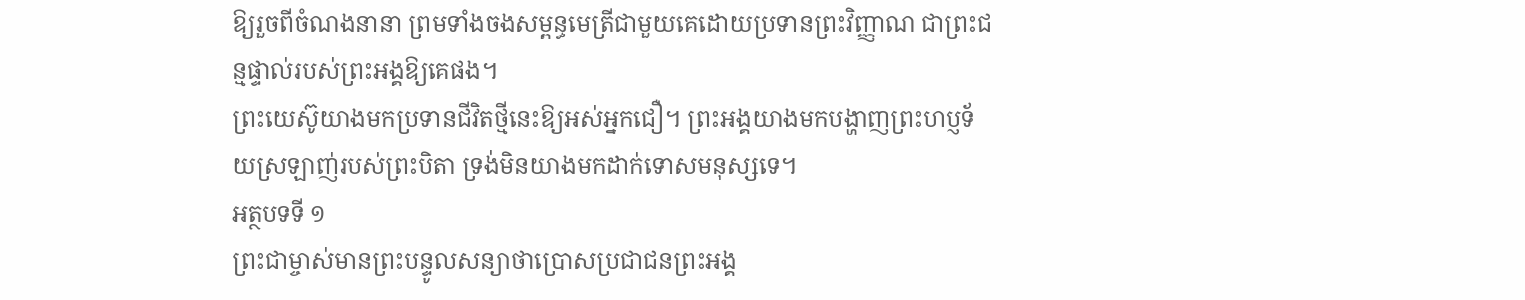ឱ្យរួចពីចំណងនានា ព្រមទាំងចងសម្ពន្ធមេត្រីជាមួយគេដោយប្រទានព្រះវិញ្ញាណ ជាព្រះជន្មផ្ទាល់របស់ព្រះអង្គឱ្យគេផង។
ព្រះយេស៊ូយាងមកប្រទានជីវិតថ្មីនេះឱ្យអស់អ្នកជឿ។ ព្រះអង្គយាងមកបង្ហាញព្រះហប្ញទ័យស្រឡាញ់របស់ព្រះបិតា ទ្រង់មិនយាងមកដាក់ទោសមនុស្សទេ។
អត្ថបទទី ១
ព្រះជាម្ចាស់មានព្រះបន្ទូលសន្យាថាប្រោសប្រជាជនព្រះអង្គ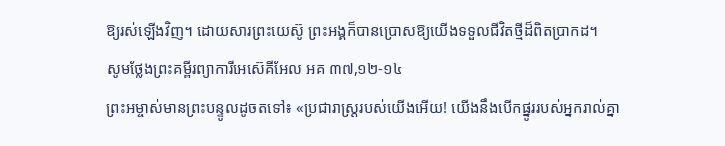ឱ្យរស់ឡើងវិញ។ ដោយសារព្រះយេស៊ូ ព្រះអង្គក៏បានប្រោសឱ្យយើងទទួលជីវិតថ្មីដ៏ពិតប្រាកដ។
សូមថ្លែងព្រះគម្ពីរព្យាការីអេស៊េគីអែល អគ ៣៧,១២-១៤
ព្រះអម្ចាស់មានព្រះបន្ទូលដូចតទៅ៖ «ប្រជារាស្ត្ររបស់យើងអើយ! យើងនឹងបើកផ្នូររបស់អ្នករាល់គ្នា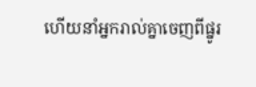ហើយនាំអ្នករាល់គ្នាចេញពីផ្នូរ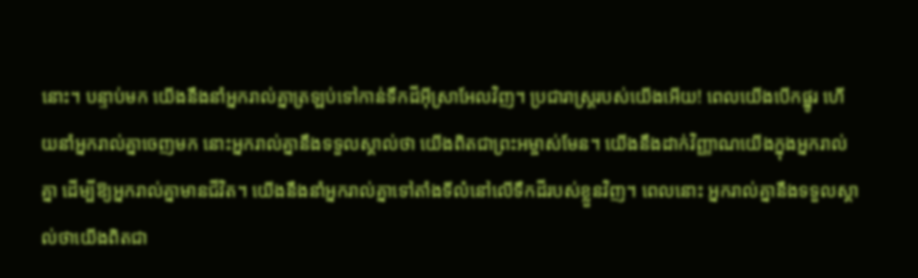នោះ។ បន្ទាប់មក យើងនឹងនាំអ្នករាល់គ្នាត្រឡប់ទៅកាន់ទឹកដីអ៊ីស្រាអែលវិញ។ ប្រជារាស្ត្ររបស់យើងអើយ! ពេលយើងបើកផ្នូរ ហើយនាំអ្នករាល់គ្នាចេញមក នោះអ្នករាល់គ្នានឹងទទួលស្គាល់ថា យើងពិតជាព្រះអម្ចាស់មែន។ យើងនឹងដាក់វិញ្ញាណយើងក្នុងអ្នករាល់គ្នា ដើម្បីឱ្យអ្នករាល់គ្នាមានជីវិត។ យើងនឹងនាំអ្នករាល់គ្នាទៅតាំងទីលំនៅលើទឹកដីរបស់ខ្លួនវិញ។ ពេលនោះ អ្នករាល់គ្នានឹងទទួលស្គាល់ថាយើងពិតជា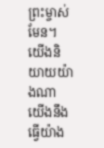ព្រះម្ចាស់មែន។ យើងនិយាយយ៉ាងណា យើងនឹងធ្វើយ៉ាង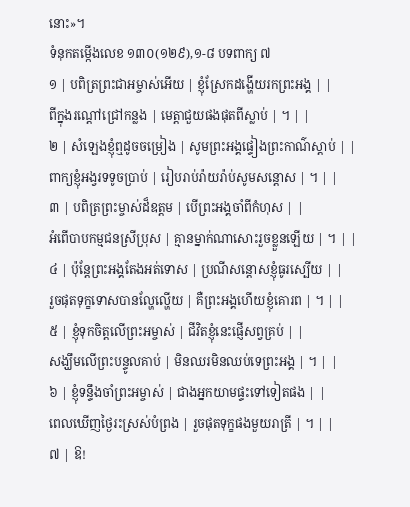នោះ»។
ទំនុកតម្កើងលេខ ១៣០(១២៩),១-៨ បទពាក្យ ៧
១ | បពិត្រព្រះជាអម្ចាស់អើយ | ខ្ញុំស្រែកដង្ហើយរកព្រះអង្គ | |
ពីក្នុងរណ្តៅជ្រៅកន្លង | មេត្តាជួយផងផុតពីស្លាប់ | ។ | |
២ | សំឡេងខ្ញុំឮដូចចម្រៀង | សូមព្រះអង្គផ្ទៀងព្រះកាណ៌ស្តាប់ | |
ពាក្យខ្ញុំអង្វរទទូចប្រាប់ | រៀបរាប់រ៉ាយរ៉ាប់សូមសន្តោស | ។ | |
៣ | បពិត្រព្រះម្ចាស់ដ៏ឧត្តម | បើព្រះអង្គចាំពីកំហុស | |
អំពើបាបកម្មជនស្រីប្រុស | គ្មានម្នាក់ណាសោះរួចខ្លួនឡើយ | ។ | |
៤ | ប៉ុន្តែព្រះអង្គតែងអត់ទោស | ប្រណីសន្តោសខ្ញុំធូរស្បើយ | |
រួចផុតទុក្ខទោសបានល្ហែល្ហើយ | គឺព្រះអង្គហើយខ្ញុំគោរព | ។ | |
៥ | ខ្ញុំទុកចិត្តលើព្រះអម្ចាស់ | ជីវិតខ្ញុំនេះផ្ញើសព្វគ្រប់ | |
សង្ឃឹមលើព្រះបន្ទូលគាប់ | មិនឈរមិនឈប់ទេព្រះអង្គ | ។ | |
៦ | ខ្ញុំទន្ទឹងចាំព្រះអម្ចាស់ | ជាងអ្នកយាមផ្ទះទៅទៀតផង | |
ពេលឃើញថ្ងៃរះស្រស់បំព្រង | រួចផុតទុក្ខផងមួយរាត្រី | ។ | |
៧ | ឱ!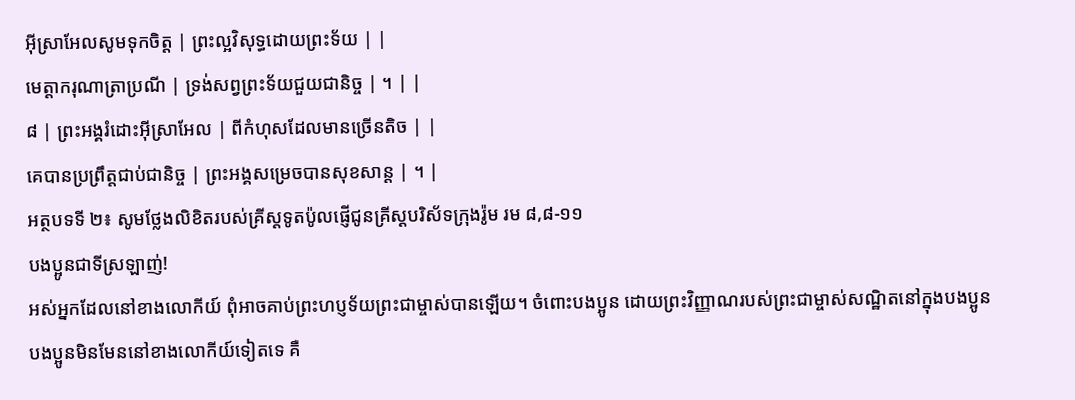អ៊ីស្រាអែលសូមទុកចិត្ត | ព្រះល្អវិសុទ្ធដោយព្រះទ័យ | |
មេត្តាករុណាត្រាប្រណី | ទ្រង់សព្វព្រះទ័យជួយជានិច្ច | ។ | |
៨ | ព្រះអង្គរំដោះអ៊ីស្រាអែល | ពីកំហុសដែលមានច្រើនតិច | |
គេបានប្រព្រឹត្តជាប់ជានិច្ច | ព្រះអង្គសម្រេចបានសុខសាន្ត | ។ |
អត្ថបទទី ២៖ សូមថ្លែងលិខិតរបស់គ្រីស្តទូតប៉ូលផ្ញើជូនគ្រីស្តបរិស័ទក្រុងរ៉ូម រម ៨,៨-១១
បងប្អូនជាទីស្រឡាញ់!
អស់អ្នកដែលនៅខាងលោកីយ៍ ពុំអាចគាប់ព្រះហប្ញទ័យព្រះជាម្ចាស់បានឡើយ។ ចំពោះបងប្អូន ដោយព្រះវិញ្ញាណរបស់ព្រះជាម្ចាស់សណ្ឋិតនៅក្នុងបងប្អូន បងប្អូនមិនមែននៅខាងលោកីយ៍ទៀតទេ គឺ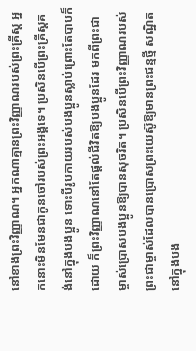នៅខាងព្រះវិញ្ញាណ។ អ្នកណាគ្មានព្រះវិញ្ញាណរបស់ព្រះគ្រីស្ត អ្នកនោះមិនមែនជាកូនចៅរបស់ព្រះអង្គទេ។ ប្រសិនបើព្រះគ្រីស្តគង់នៅក្នុងបងប្អូន ទោះបីរូបកាយរបស់បងប្អូនស្លាប់ព្រោះតែបាបក៏ដោយ ក៏ព្រះវិញ្ញាណនៅតែផ្តល់ជីវិតឱ្យបងប្អូនដែរ មកពីព្រះជាម្ចាស់ប្រោសបងប្អូនឱ្យបានសុចរិត។ ប្រសិនបើព្រះវិញ្ញាណរបស់ព្រះជាម្ចាស់ដែលបានប្រោសព្រះយេស៊ូឱ្យមានព្រះជន្មថ្មី សណ្ឋិតនៅក្នុងបង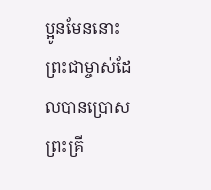ប្អូនមែននោះ ព្រះជាម្ចាស់ដែលបានប្រោសព្រះគ្រី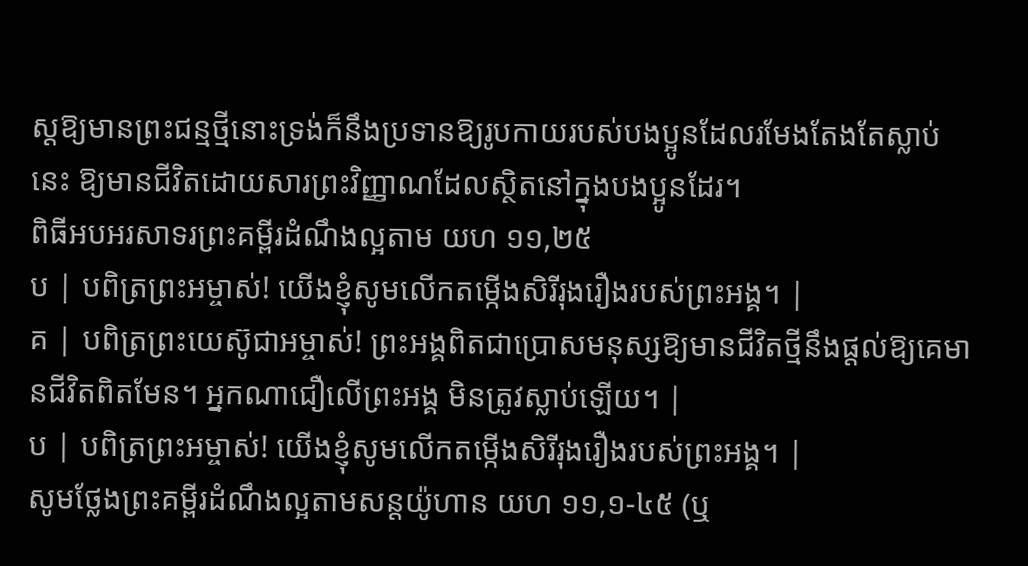ស្តឱ្យមានព្រះជន្មថ្មីនោះទ្រង់ក៏នឹងប្រទានឱ្យរូបកាយរបស់បងប្អូនដែលរមែងតែងតែស្លាប់នេះ ឱ្យមានជីវិតដោយសារព្រះវិញ្ញាណដែលស្ថិតនៅក្នុងបងប្អូនដែរ។
ពិធីអបអរសាទរព្រះគម្ពីរដំណឹងល្អតាម យហ ១១,២៥
ប | បពិត្រព្រះអម្ចាស់! យើងខ្ញុំសូមលើកតម្កើងសិរីរុងរឿងរបស់ព្រះអង្គ។ |
គ | បពិត្រព្រះយេស៊ូជាអម្ចាស់! ព្រះអង្គពិតជាប្រោសមនុស្សឱ្យមានជីវិតថ្មីនឹងផ្តល់ឱ្យគេមានជីវិតពិតមែន។ អ្នកណាជឿលើព្រះអង្គ មិនត្រូវស្លាប់ឡើយ។ |
ប | បពិត្រព្រះអម្ចាស់! យើងខ្ញុំសូមលើកតម្កើងសិរីរុងរឿងរបស់ព្រះអង្គ។ |
សូមថ្លែងព្រះគម្ពីរដំណឹងល្អតាមសន្តយ៉ូហាន យហ ១១,១-៤៥ (ឬ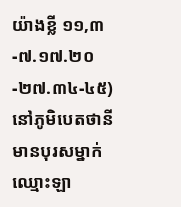យ៉ាងខ្លី ១១,៣-៧.១៧.២០-២៧.៣៤-៤៥)
នៅភូមិបេតថានី មានបុរសម្នាក់ឈ្មោះឡា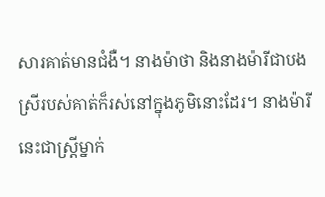សារគាត់មានជំងឺ។ នាងម៉ាថា និងនាងម៉ារីជាបងស្រីរបស់គាត់ក៏រស់នៅក្នុងភូមិនោះដែរ។ នាងម៉ារីនេះជាស្ត្រីម្នាក់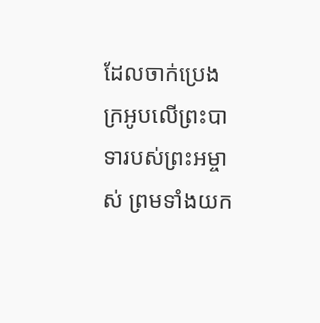ដែលចាក់ប្រេងក្រអូបលើព្រះបាទារបស់ព្រះអម្ចាស់ ព្រមទាំងយក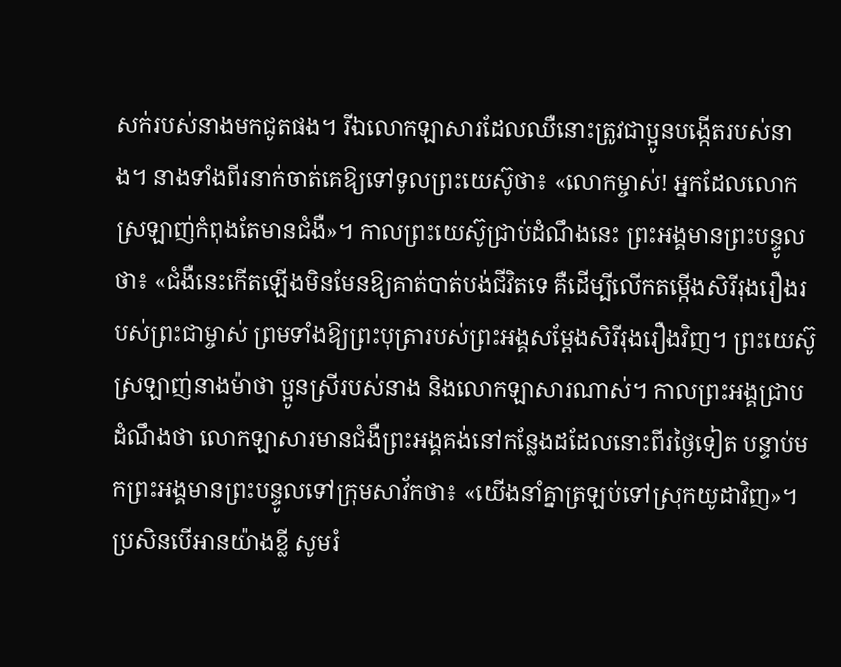សក់របស់នាងមកជូតផង។ រីឯលោកឡាសារដែលឈឺនោះត្រូវជាប្អូនបង្កើតរបស់នាង។ នាងទាំងពីរនាក់ចាត់គេឱ្យទៅទូលព្រះយេស៊ូថា៖ «លោកម្ចាស់! អ្នកដែលលោកស្រឡាញ់កំពុងតែមានជំងឺ»។ កាលព្រះយេស៊ូជ្រាប់ដំណឹងនេះ ព្រះអង្គមានព្រះបន្ទូលថា៖ «ជំងឺនេះកើតឡើងមិនមែនឱ្យគាត់បាត់បង់ជីវិតទេ គឺដើម្បីលើកតម្កើងសិរីរុងរឿងរបស់ព្រះជាម្ចាស់ ព្រមទាំងឱ្យព្រះបុត្រារបស់ព្រះអង្គសម្តែងសិរីរុងរឿងវិញ។ ព្រះយេស៊ូស្រឡាញ់នាងម៉ាថា ប្អូនស្រីរបស់នាង និងលោកឡាសារណាស់។ កាលព្រះអង្គជ្រាបដំណឹងថា លោកឡាសារមានជំងឺព្រះអង្គគង់នៅកន្លែងដដែលនោះពីរថ្ងៃទៀត បន្ទាប់មកព្រះអង្គមានព្រះបន្ទូលទៅក្រុមសាវ័កថា៖ «យើងនាំគ្នាត្រឡប់ទៅស្រុកយូដាវិញ»។
ប្រសិនបើអានយ៉ាងខ្លី សូមរំ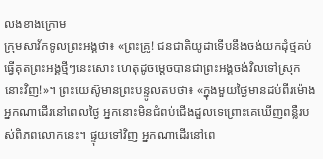លងខាងក្រោម
ក្រុមសាវ័កទូលព្រះអង្គថា៖ «ព្រះគ្រូ! ជនជាតិយូដាទើបនឹងចង់យកដុំថ្មគប់ធ្វើគុតព្រះអង្គថ្មីៗនេះសោះ ហេតុដូចម្តេចបានជាព្រះអង្គចង់វិលទៅស្រុកនោះវិញ!»។ ព្រះយេស៊ូមានព្រះបន្ទូលតបថា៖ «ក្នុងមួយថ្ងៃមានដប់ពីរម៉ោង អ្នកណាដើរនៅពេលថ្ងៃ អ្នកនោះមិនជំពប់ជើងដួលទេព្រោះគេឃើញពន្លឺរបស់ពិភពលោកនេះ។ ផ្ទុយទៅវិញ អ្នកណាដើរនៅពេ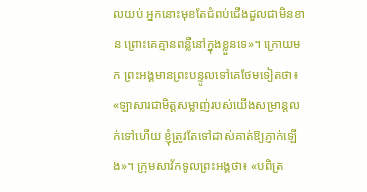លយប់ អ្នកនោះមុខតែជំពប់ជើងដួលជាមិនខាន ព្រោះគេគ្មានពន្លឺនៅក្នុងខ្លួនទេ»។ ក្រោយមក ព្រះអង្គមានព្រះបន្ទូលទៅគេថែមទៀតថា៖ «ឡាសារជាមិត្តសម្លាញ់របស់យើងសម្រាន្តលក់ទៅហើយ ខ្ញុំត្រូវតែទៅដាស់គាត់ឱ្យភ្ញាក់ឡើង»។ ក្រុមសាវ័កទូលព្រះអង្គថា៖ «បពិត្រ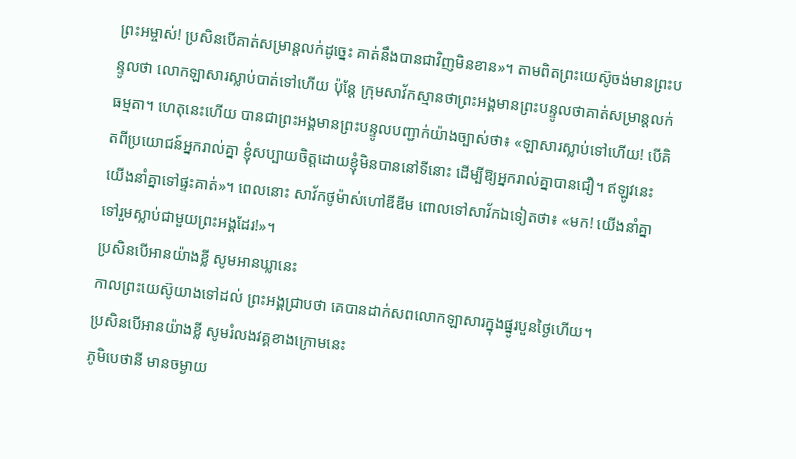ព្រះអម្ចាស់! ប្រសិនបើគាត់សម្រាន្តលក់ដូច្នេះ គាត់នឹងបានជាវិញមិនខាន»។ តាមពិតព្រះយេស៊ូចង់មានព្រះបន្ទូលថា លោកឡាសារស្លាប់បាត់ទៅហើយ ប៉ុន្តែ ក្រុមសាវ័កស្មានថាព្រះអង្គមានព្រះបន្ទូលថាគាត់សម្រាន្តលក់ធម្មតា។ ហេតុនេះហើយ បានជាព្រះអង្គមានព្រះបន្ទូលបញ្ជាក់យ៉ាងច្បាស់ថា៖ «ឡាសារស្លាប់ទៅហើយ! បើគិតពីប្រយោជន៍អ្នករាល់គ្នា ខ្ញុំសប្បាយចិត្តដោយខ្ញុំមិនបាននៅទីនោះ ដើម្បីឱ្យអ្នករាល់គ្នាបានជឿ។ ឥឡូវនេះ យើងនាំគ្នាទៅផ្ទះគាត់»។ ពេលនោះ សាវ័កថូម៉ាស់ហៅឌីឌីម ពោលទៅសាវ័កឯទៀតថា៖ «មក! យើងនាំគ្នាទៅរួមស្លាប់ជាមួយព្រះអង្គដែរ!»។
ប្រសិនបើអានយ៉ាងខ្លី សូមអានឃ្លានេះ
កាលព្រះយេស៊ូយាងទៅដល់ ព្រះអង្គជ្រាបថា គេបានដាក់សពលោកឡាសារក្នុងផ្នូរបួនថ្ងៃហើយ។
ប្រសិនបើអានយ៉ាងខ្លី សូមរំលងវគ្គខាងក្រោមនេះ
ភូមិបេថានី មានចម្ងាយ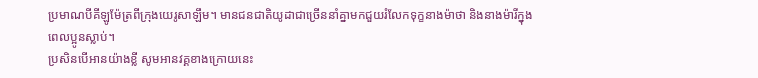ប្រមាណបីគីឡូម៉ែត្រពីក្រុងយេរូសាឡឹម។ មានជនជាតិយូដាជាច្រើននាំគ្នាមកជួយរំលែកទុក្ខនាងម៉ាថា និងនាងម៉ារីក្នុងពេលប្អូនស្លាប់។
ប្រសិនបើអានយ៉ាងខ្លី សូមអានវគ្គខាងក្រោយនេះ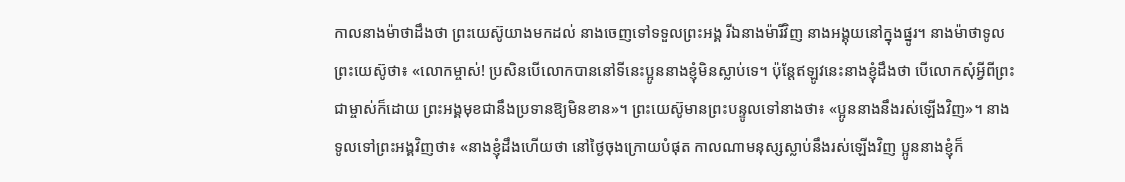កាលនាងម៉ាថាដឹងថា ព្រះយេស៊ូយាងមកដល់ នាងចេញទៅទទួលព្រះអង្គ រីឯនាងម៉ារីវិញ នាងអង្គុយនៅក្នុងផ្នូរ។ នាងម៉ាថាទូលព្រះយេស៊ូថា៖ «លោកម្ចាស់! ប្រសិនបើលោកបាននៅទីនេះប្អូននាងខ្ញុំមិនស្លាប់ទេ។ ប៉ុន្តែឥឡូវនេះនាងខ្ញុំដឹងថា បើលោកសុំអ្វីពីព្រះជាម្ចាស់ក៏ដោយ ព្រះអង្គមុខជានឹងប្រទានឱ្យមិនខាន»។ ព្រះយេស៊ូមានព្រះបន្ទូលទៅនាងថា៖ «ប្អូននាងនឹងរស់ឡើងវិញ»។ នាងទូលទៅព្រះអង្គវិញថា៖ «នាងខ្ញុំដឹងហើយថា នៅថ្ងៃចុងក្រោយបំផុត កាលណាមនុស្សស្លាប់នឹងរស់ឡើងវិញ ប្អូននាងខ្ញុំក៏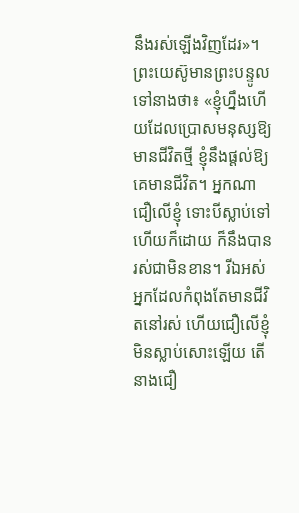នឹងរស់ឡើងវិញដែរ»។ ព្រះយេស៊ូមានព្រះបន្ទូលទៅនាងថា៖ «ខ្ញុំហ្នឹងហើយដែលប្រោសមនុស្សឱ្យមានជីវិតថ្មី ខ្ញុំនឹងផ្តល់ឱ្យគេមានជីវិត។ អ្នកណាជឿលើខ្ញុំ ទោះបីស្លាប់ទៅហើយក៏ដោយ ក៏នឹងបានរស់ជាមិនខាន។ រីឯអស់អ្នកដែលកំពុងតែមានជីវិតនៅរស់ ហើយជឿលើខ្ញុំមិនស្លាប់សោះឡើយ តើនាងជឿ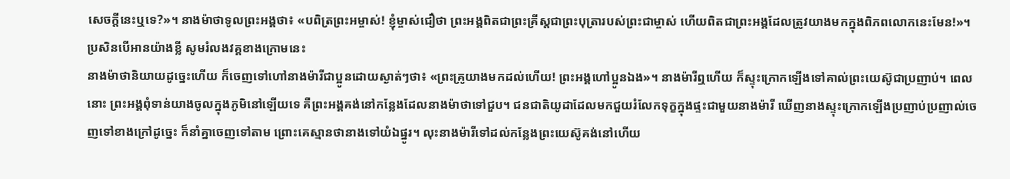សេចក្តីនេះឬទេ?»។ នាងម៉ាថាទូលព្រះអង្គថា៖ «បពិត្រព្រះអម្ចាស់! ខ្ញុំម្ចាស់ជឿថា ព្រះអង្គពិតជាព្រះគ្រីស្តជាព្រះបុត្រារបស់ព្រះជាម្ចាស់ ហើយពិតជាព្រះអង្គដែលត្រូវយាងមកក្នុងពិភពលោកនេះមែន!»។
ប្រសិនបើអានយ៉ាងខ្លី សូមរំលងវគ្គខាងក្រោមនេះ
នាងម៉ាថានិយាយដូច្នេះហើយ ក៏ចេញទៅហៅនាងម៉ារីជាប្អូនដោយស្ងាត់ៗថា៖ «ព្រះគ្រូយាងមកដល់ហើយ! ព្រះអង្គហៅប្អូនឯង»។ នាងម៉ារីឮហើយ ក៏ស្ទុះក្រោកឡើងទៅគាល់ព្រះយេស៊ូជាប្រញាប់។ ពេលនោះ ព្រះអង្គពុំទាន់យាងចូលក្នុងភូមិនៅឡើយទេ គឺព្រះអង្គគង់នៅកន្លែងដែលនាងម៉ាថាទៅជួប។ ជនជាតិយូដាដែលមកជួយរំលែកទុក្ខក្នុងផ្ទះជាមួយនាងម៉ារី ឃើញនាងស្ទុះក្រោកឡើងប្រញាប់ប្រញាល់ចេញទៅខាងក្រៅដូច្នេះ ក៏នាំគ្នាចេញទៅតាម ព្រោះគេស្មានថានាងទៅយំឯផ្នូរ។ លុះនាងម៉ារីទៅដល់កន្លែងព្រះយេស៊ូគង់នៅហើយ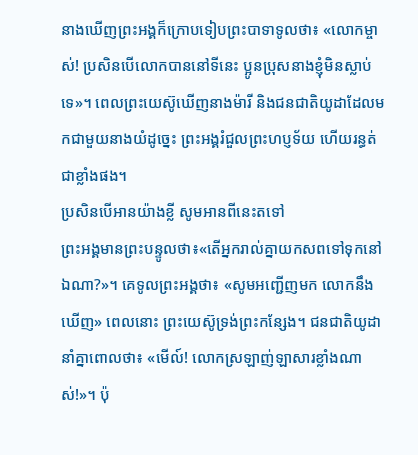នាងឃើញព្រះអង្គក៏ក្រោបទៀបព្រះបាទាទូលថា៖ «លោកម្ចាស់! ប្រសិនបើលោកបាននៅទីនេះ ប្អូនប្រុសនាងខ្ញុំមិនស្លាប់ទេ»។ ពេលព្រះយេស៊ូឃើញនាងម៉ារី និងជនជាតិយូដាដែលមកជាមួយនាងយំដូច្នេះ ព្រះអង្គរំជួលព្រះហប្ញទ័យ ហើយរន្ធត់ជាខ្លាំងផង។
ប្រសិនបើអានយ៉ាងខ្លី សូមអានពីនេះតទៅ
ព្រះអង្គមានព្រះបន្ទូលថា៖«តើអ្នករាល់គ្នាយកសពទៅទុកនៅឯណា?»។ គេទូលព្រះអង្គថា៖ «សូមអញ្ជើញមក លោកនឹងឃើញ» ពេលនោះ ព្រះយេស៊ូទ្រង់ព្រះកន្សែង។ ជនជាតិយូដានាំគ្នាពោលថា៖ «មើល៍! លោកស្រឡាញ់ឡាសារខ្លាំងណាស់!»។ ប៉ុ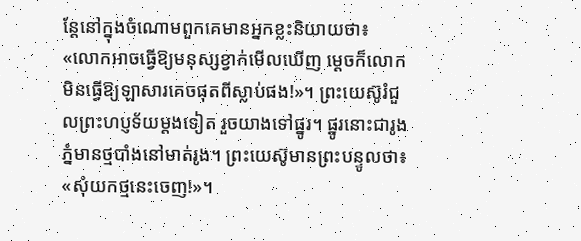ន្តែនៅក្នុងចំណោមពួកគេមានអ្នកខ្លះនិយាយថា៖ «លោកអាចធ្វើឱ្យមនុស្សខ្វាក់មើលឃើញ ម្តេចក៏លោកមិនធ្វើឱ្យឡាសារគេចផុតពីស្លាប់ផង!»។ ព្រះយេស៊ូរំជួលព្រះហប្ញទ័យម្តងទៀត រួចយាងទៅផ្នូរ។ ផ្នូរនោះជារូងភ្នំមានថ្មបាំងនៅមាត់រូង។ ព្រះយេស៊ូមានព្រះបន្ទូលថា៖ «សុំយកថ្មនេះចេញ!»។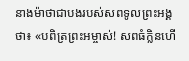នាងម៉ាថាជាបងរបស់សពទូលព្រះអង្គថា៖ «បពិត្រព្រះអម្ចាស់! សពធំក្លិនហើ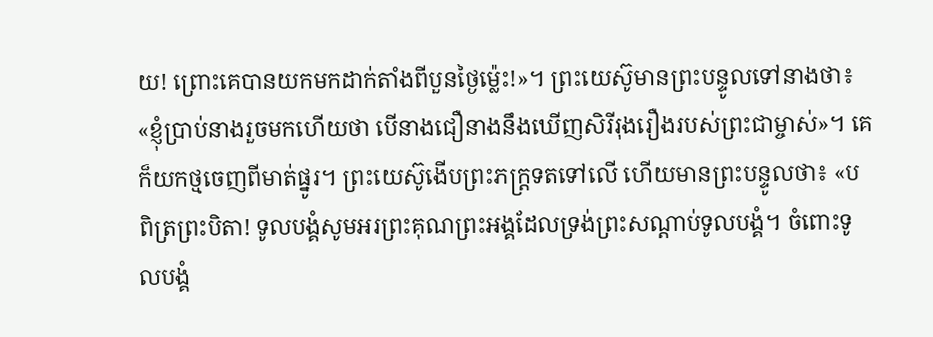យ! ព្រោះគេបានយកមកដាក់តាំងពីបួនថ្ងៃម៉្លេះ!»។ ព្រះយេស៊ូមានព្រះបន្ទូលទៅនាងថា៖ «ខ្ញុំប្រាប់នាងរួចមកហើយថា បើនាងជឿនាងនឹងឃើញសិរីរុងរឿងរបស់ព្រះជាម្ចាស់»។ គេក៏យកថ្មចេញពីមាត់ផ្នូរ។ ព្រះយេស៊ូងើបព្រះភក្ត្រទតទៅលើ ហើយមានព្រះបន្ទូលថា៖ «បពិត្រព្រះបិតា! ទូលបង្គំសូមអរព្រះគុណព្រះអង្គដែលទ្រង់ព្រះសណ្តាប់ទូលបង្គំ។ ចំពោះទូលបង្គំ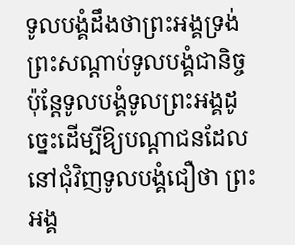ទូលបង្គំដឹងថាព្រះអង្គទ្រង់ព្រះសណ្តាប់ទូលបង្គំជានិច្ច ប៉ុន្តែទូលបង្គំទូលព្រះអង្គដូច្នេះដើម្បីឱ្យបណ្តាជនដែលនៅជុំវិញទូលបង្គំជឿថា ព្រះអង្គ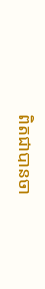ពិតជាបានចា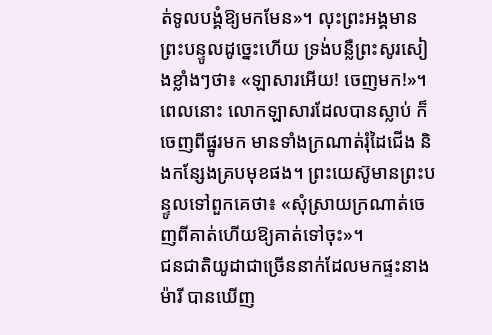ត់ទូលបង្គំឱ្យមកមែន»។ លុះព្រះអង្គមានព្រះបន្ទូលដូច្នេះហើយ ទ្រង់បន្លឺព្រះសូរសៀងខ្លាំងៗថា៖ «ឡាសារអើយ! ចេញមក!»។ ពេលនោះ លោកឡាសារដែលបានស្លាប់ ក៏ចេញពីផ្នូរមក មានទាំងក្រណាត់រុំដៃជើង និងកន្សែងគ្របមុខផង។ ព្រះយេស៊ូមានព្រះបន្ទូលទៅពួកគេថា៖ «សុំស្រាយក្រណាត់ចេញពីគាត់ហើយឱ្យគាត់ទៅចុះ»។
ជនជាតិយូដាជាច្រើននាក់ដែលមកផ្ទះនាងម៉ារី បានឃើញ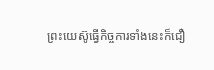ព្រះយេស៊ូធ្វើកិច្ចការទាំងនេះក៏ជឿ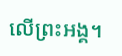លើព្រះអង្គ។